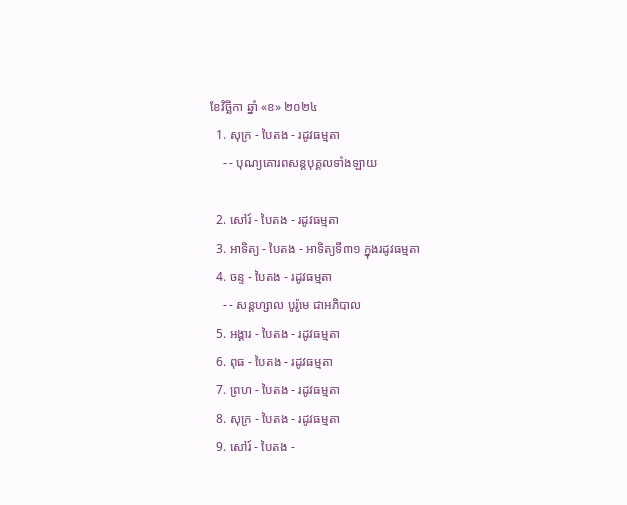ខែវិច្ឆិកា ឆ្នាំ «ខ» ២០២៤
  1. សុក្រ - បៃតង - រដូវធម្មតា
    - - បុណ្យគោរពសន្ដបុគ្គលទាំងឡាយ

  2. សៅរ៍ - បៃតង - រដូវធម្មតា
  3. អាទិត្យ - បៃតង - អាទិត្យទី៣១ ក្នុងរដូវធម្មតា
  4. ចន្ទ - បៃតង - រដូវធម្មតា
    - - សន្ដហ្សាល បូរ៉ូមេ ជាអភិបាល
  5. អង្គារ - បៃតង - រដូវធម្មតា
  6. ពុធ - បៃតង - រដូវធម្មតា
  7. ព្រហ - បៃតង - រដូវធម្មតា
  8. សុក្រ - បៃតង - រដូវធម្មតា
  9. សៅរ៍ - បៃតង -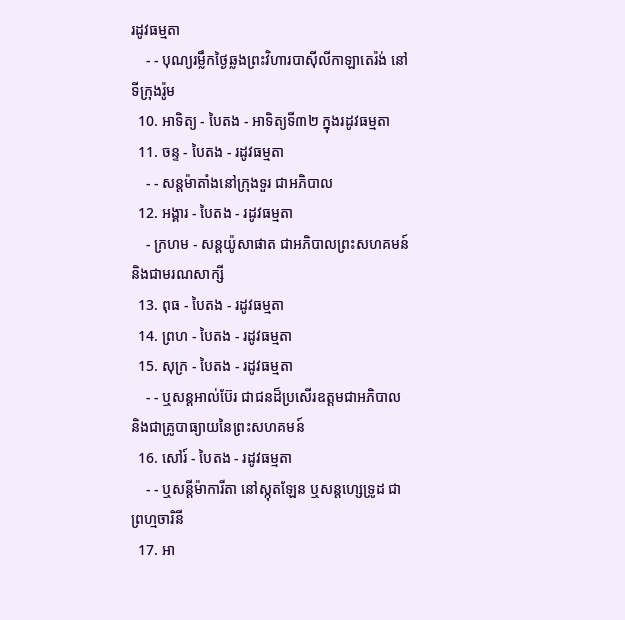រដូវធម្មតា
    - - បុណ្យរម្លឹកថ្ងៃឆ្លងព្រះវិហារបាស៊ីលីកាឡាតេរ៉ង់ នៅទីក្រុងរ៉ូម
  10. អាទិត្យ - បៃតង - អាទិត្យទី៣២ ក្នុងរដូវធម្មតា
  11. ចន្ទ - បៃតង - រដូវធម្មតា
    - - សន្ដម៉ាតាំងនៅក្រុងទួរ ជាអភិបាល
  12. អង្គារ - បៃតង - រដូវធម្មតា
    - ក្រហម - សន្ដយ៉ូសាផាត ជាអភិបាលព្រះសហគមន៍ និងជាមរណសាក្សី
  13. ពុធ - បៃតង - រដូវធម្មតា
  14. ព្រហ - បៃតង - រដូវធម្មតា
  15. សុក្រ - បៃតង - រដូវធម្មតា
    - - ឬសន្ដអាល់ប៊ែរ ជាជនដ៏ប្រសើរឧត្ដមជាអភិបាល និងជាគ្រូបាធ្យាយនៃព្រះសហគមន៍
  16. សៅរ៍ - បៃតង - រដូវធម្មតា
    - - ឬសន្ដីម៉ាការីតា នៅស្កុតឡែន ឬសន្ដហ្សេទ្រូដ ជាព្រហ្មចារិនី
  17. អា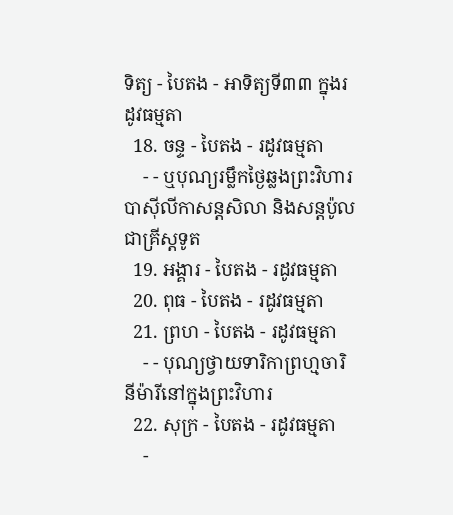ទិត្យ - បៃតង - អាទិត្យទី៣៣ ក្នុងរដូវធម្មតា
  18. ចន្ទ - បៃតង - រដូវធម្មតា
    - - ឬបុណ្យរម្លឹកថ្ងៃឆ្លងព្រះវិហារបាស៊ីលីកាសន្ដសិលា និងសន្ដប៉ូលជាគ្រីស្ដទូត
  19. អង្គារ - បៃតង - រដូវធម្មតា
  20. ពុធ - បៃតង - រដូវធម្មតា
  21. ព្រហ - បៃតង - រដូវធម្មតា
    - - បុណ្យថ្វាយទារិកាព្រហ្មចារិនីម៉ារីនៅក្នុងព្រះវិហារ
  22. សុក្រ - បៃតង - រដូវធម្មតា
    -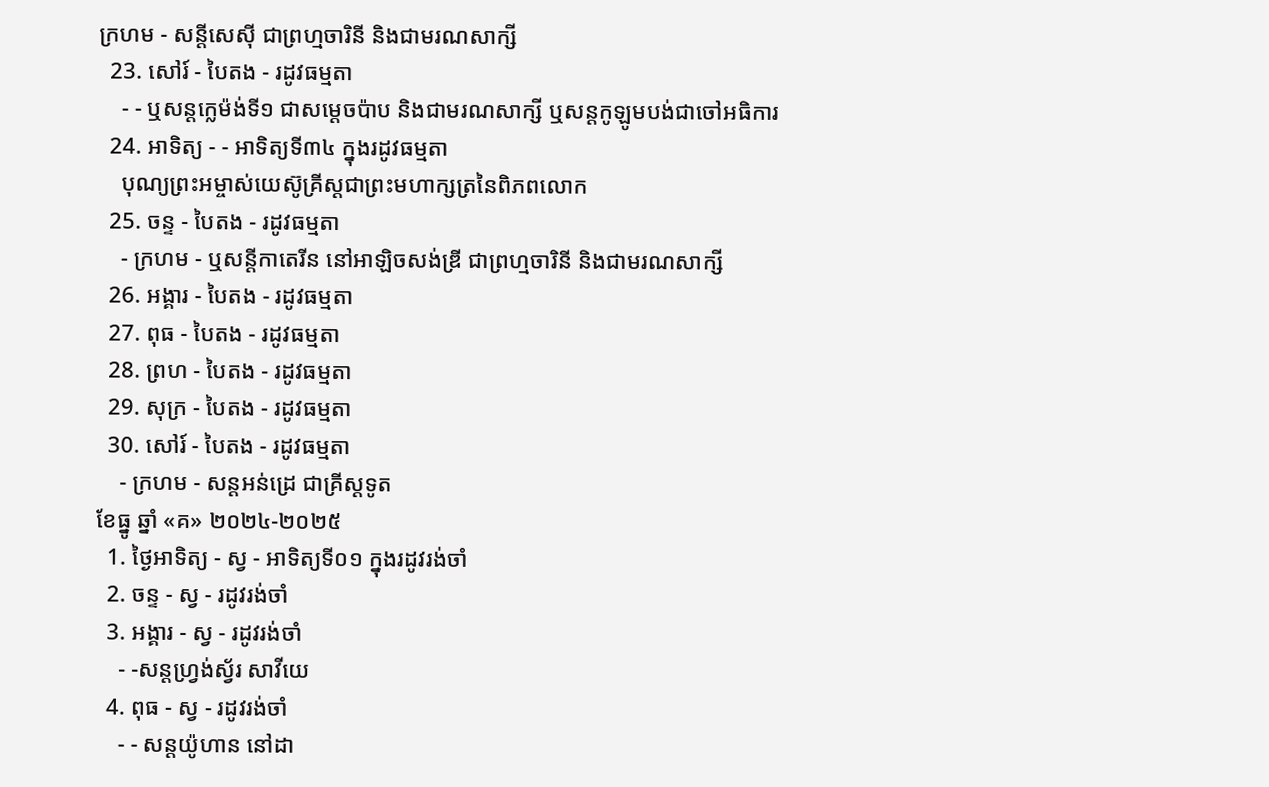ក្រហម - សន្ដីសេស៊ី ជាព្រហ្មចារិនី និងជាមរណសាក្សី
  23. សៅរ៍ - បៃតង - រដូវធម្មតា
    - - ឬសន្ដក្លេម៉ង់ទី១ ជាសម្ដេចប៉ាប និងជាមរណសាក្សី ឬសន្ដកូឡូមបង់ជាចៅអធិការ
  24. អាទិត្យ - - អាទិត្យទី៣៤ ក្នុងរដូវធម្មតា
    បុណ្យព្រះអម្ចាស់យេស៊ូគ្រីស្ដជាព្រះមហាក្សត្រនៃពិភពលោក
  25. ចន្ទ - បៃតង - រដូវធម្មតា
    - ក្រហម - ឬសន្ដីកាតេរីន នៅអាឡិចសង់ឌ្រី ជាព្រហ្មចារិនី និងជាមរណសាក្សី
  26. អង្គារ - បៃតង - រដូវធម្មតា
  27. ពុធ - បៃតង - រដូវធម្មតា
  28. ព្រហ - បៃតង - រដូវធម្មតា
  29. សុក្រ - បៃតង - រដូវធម្មតា
  30. សៅរ៍ - បៃតង - រដូវធម្មតា
    - ក្រហម - សន្ដអន់ដ្រេ ជាគ្រីស្ដទូត
ខែធ្នូ ឆ្នាំ «គ» ២០២៤-២០២៥
  1. ថ្ងៃអាទិត្យ - ស្វ - អាទិត្យទី០១ ក្នុងរដូវរង់ចាំ
  2. ចន្ទ - ស្វ - រដូវរង់ចាំ
  3. អង្គារ - ស្វ - រដូវរង់ចាំ
    - -សន្ដហ្វ្រង់ស្វ័រ សាវីយេ
  4. ពុធ - ស្វ - រដូវរង់ចាំ
    - - សន្ដយ៉ូហាន នៅដា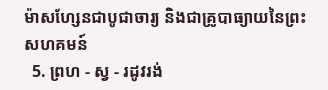ម៉ាសហ្សែនជាបូជាចារ្យ និងជាគ្រូបាធ្យាយនៃព្រះសហគមន៍
  5. ព្រហ - ស្វ - រដូវរង់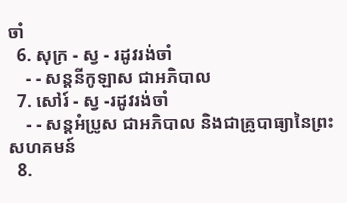ចាំ
  6. សុក្រ - ស្វ - រដូវរង់ចាំ
    - - សន្ដនីកូឡាស ជាអភិបាល
  7. សៅរ៍ - ស្វ -រដូវរង់ចាំ
    - - សន្ដអំប្រូស ជាអភិបាល និងជាគ្រូបាធ្យានៃព្រះសហគមន៍
  8.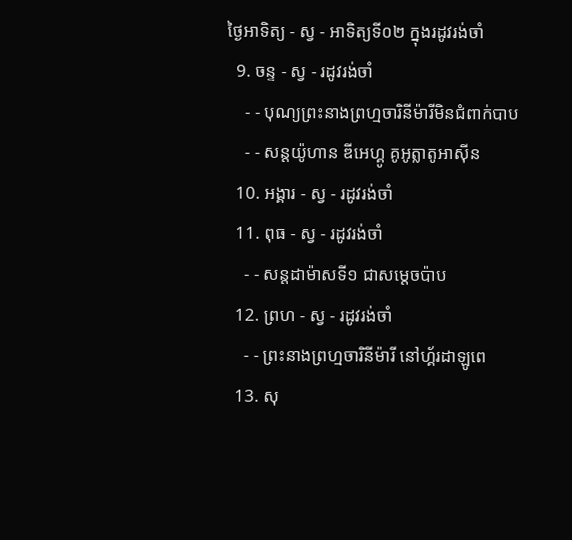ថ្ងៃអាទិត្យ - ស្វ - អាទិត្យទី០២ ក្នុងរដូវរង់ចាំ
  9. ចន្ទ - ស្វ - រដូវរង់ចាំ
    - - បុណ្យព្រះនាងព្រហ្មចារិនីម៉ារីមិនជំពាក់បាប
    - - សន្ដយ៉ូហាន ឌីអេហ្គូ គូអូត្លាតូអាស៊ីន
  10. អង្គារ - ស្វ - រដូវរង់ចាំ
  11. ពុធ - ស្វ - រដូវរង់ចាំ
    - - សន្ដដាម៉ាសទី១ ជាសម្ដេចប៉ាប
  12. ព្រហ - ស្វ - រដូវរង់ចាំ
    - - ព្រះនាងព្រហ្មចារិនីម៉ារី នៅហ្គ័រដាឡូពេ
  13. សុ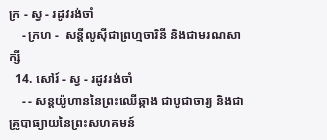ក្រ - ស្វ - រដូវរង់ចាំ
    - ក្រហ -  សន្ដីលូស៊ីជាព្រហ្មចារិនី និងជាមរណសាក្សី
  14. សៅរ៍ - ស្វ - រដូវរង់ចាំ
    - - សន្ដយ៉ូហាននៃព្រះឈើឆ្កាង ជាបូជាចារ្យ និងជាគ្រូបាធ្យាយនៃព្រះសហគមន៍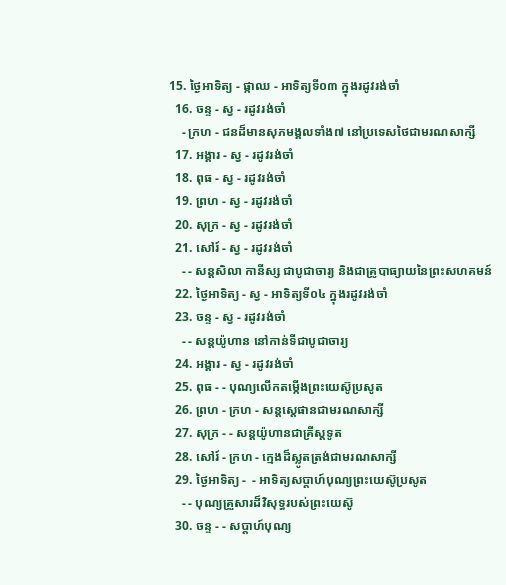15. ថ្ងៃអាទិត្យ - ផ្កាឈ - អាទិត្យទី០៣ ក្នុងរដូវរង់ចាំ
  16. ចន្ទ - ស្វ - រដូវរង់ចាំ
    - ក្រហ - ជនដ៏មានសុភមង្គលទាំង៧ នៅប្រទេសថៃជាមរណសាក្សី
  17. អង្គារ - ស្វ - រដូវរង់ចាំ
  18. ពុធ - ស្វ - រដូវរង់ចាំ
  19. ព្រហ - ស្វ - រដូវរង់ចាំ
  20. សុក្រ - ស្វ - រដូវរង់ចាំ
  21. សៅរ៍ - ស្វ - រដូវរង់ចាំ
    - - សន្ដសិលា កានីស្ស ជាបូជាចារ្យ និងជាគ្រូបាធ្យាយនៃព្រះសហគមន៍
  22. ថ្ងៃអាទិត្យ - ស្វ - អាទិត្យទី០៤ ក្នុងរដូវរង់ចាំ
  23. ចន្ទ - ស្វ - រដូវរង់ចាំ
    - - សន្ដយ៉ូហាន នៅកាន់ទីជាបូជាចារ្យ
  24. អង្គារ - ស្វ - រដូវរង់ចាំ
  25. ពុធ - - បុណ្យលើកតម្កើងព្រះយេស៊ូប្រសូត
  26. ព្រហ - ក្រហ - សន្តស្តេផានជាមរណសាក្សី
  27. សុក្រ - - សន្តយ៉ូហានជាគ្រីស្តទូត
  28. សៅរ៍ - ក្រហ - ក្មេងដ៏ស្លូតត្រង់ជាមរណសាក្សី
  29. ថ្ងៃអាទិត្យ -  - អាទិត្យសប្ដាហ៍បុណ្យព្រះយេស៊ូប្រសូត
    - - បុណ្យគ្រួសារដ៏វិសុទ្ធរបស់ព្រះយេស៊ូ
  30. ចន្ទ - - សប្ដាហ៍បុណ្យ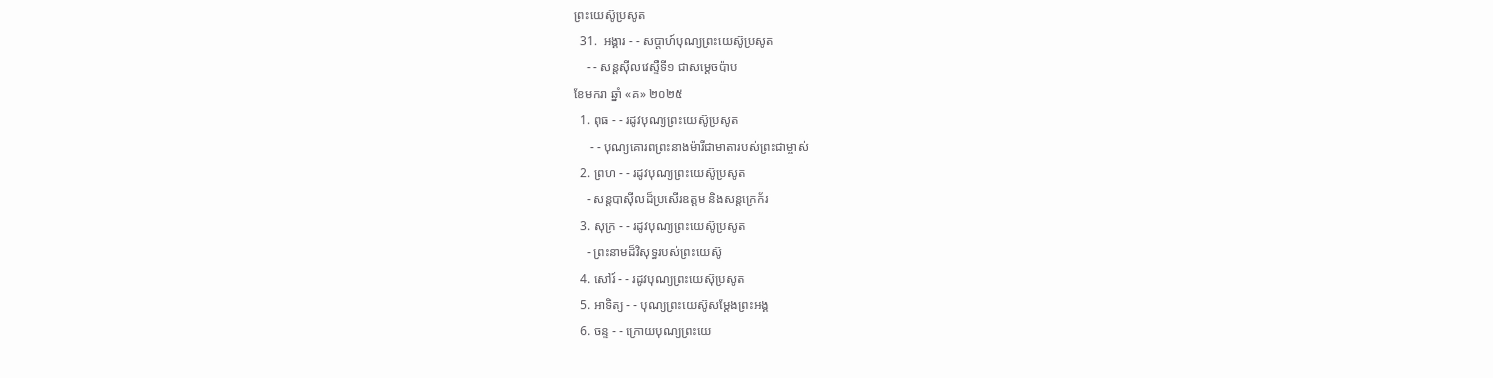ព្រះយេស៊ូប្រសូត
  31.  អង្គារ - - សប្ដាហ៍បុណ្យព្រះយេស៊ូប្រសូត
    - - សន្ដស៊ីលវេស្ទឺទី១ ជាសម្ដេចប៉ាប
ខែមករា ឆ្នាំ «គ» ២០២៥
  1. ពុធ - - រដូវបុណ្យព្រះយេស៊ូប្រសូត
     - - បុណ្យគោរពព្រះនាងម៉ារីជាមាតារបស់ព្រះជាម្ចាស់
  2. ព្រហ - - រដូវបុណ្យព្រះយេស៊ូប្រសូត
    - សន្ដបាស៊ីលដ៏ប្រសើរឧត្ដម និងសន្ដក្រេក័រ
  3. សុក្រ - - រដូវបុណ្យព្រះយេស៊ូប្រសូត
    - ព្រះនាមដ៏វិសុទ្ធរបស់ព្រះយេស៊ូ
  4. សៅរ៍ - - រដូវបុណ្យព្រះយេស៊ុប្រសូត
  5. អាទិត្យ - - បុណ្យព្រះយេស៊ូសម្ដែងព្រះអង្គ
  6. ចន្ទ - - ក្រោយបុណ្យព្រះយេ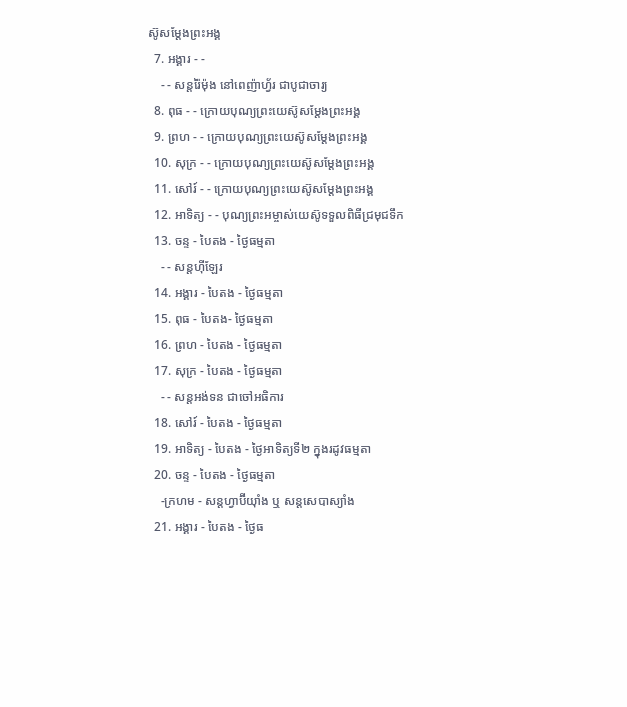ស៊ូសម្ដែងព្រះអង្គ
  7. អង្គារ - -
    - - សន្ដរ៉ៃម៉ុង នៅពេញ៉ាហ្វ័រ ជាបូជាចារ្យ
  8. ពុធ - - ក្រោយបុណ្យព្រះយេស៊ូសម្ដែងព្រះអង្គ
  9. ព្រហ - - ក្រោយបុណ្យព្រះយេស៊ូសម្ដែងព្រះអង្គ
  10. សុក្រ - - ក្រោយបុណ្យព្រះយេស៊ូសម្ដែងព្រះអង្គ
  11. សៅរ៍ - - ក្រោយបុណ្យព្រះយេស៊ូសម្ដែងព្រះអង្គ
  12. អាទិត្យ - - បុណ្យព្រះអម្ចាស់យេស៊ូទទួលពិធីជ្រមុជទឹក
  13. ចន្ទ - បៃតង - ថ្ងៃធម្មតា
    - - សន្ដហ៊ីឡែរ
  14. អង្គារ - បៃតង - ថ្ងៃធម្មតា
  15. ពុធ - បៃតង- ថ្ងៃធម្មតា
  16. ព្រហ - បៃតង - ថ្ងៃធម្មតា
  17. សុក្រ - បៃតង - ថ្ងៃធម្មតា
    - - សន្ដអង់ទន ជាចៅអធិការ
  18. សៅរ៍ - បៃតង - ថ្ងៃធម្មតា
  19. អាទិត្យ - បៃតង - ថ្ងៃអាទិត្យទី២ ក្នុងរដូវធម្មតា
  20. ចន្ទ - បៃតង - ថ្ងៃធម្មតា
    -ក្រហម - សន្ដហ្វាប៊ីយ៉ាំង ឬ សន្ដសេបាស្យាំង
  21. អង្គារ - បៃតង - ថ្ងៃធ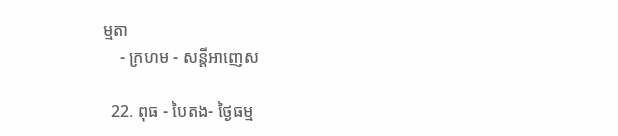ម្មតា
    - ក្រហម - សន្ដីអាញេស

  22. ពុធ - បៃតង- ថ្ងៃធម្ម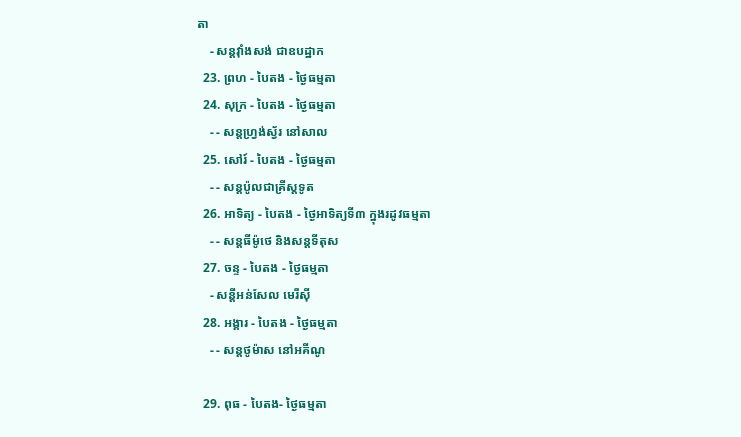តា
    - សន្ដវ៉ាំងសង់ ជាឧបដ្ឋាក
  23. ព្រហ - បៃតង - ថ្ងៃធម្មតា
  24. សុក្រ - បៃតង - ថ្ងៃធម្មតា
    - - សន្ដហ្វ្រង់ស្វ័រ នៅសាល
  25. សៅរ៍ - បៃតង - ថ្ងៃធម្មតា
    - - សន្ដប៉ូលជាគ្រីស្ដទូត
  26. អាទិត្យ - បៃតង - ថ្ងៃអាទិត្យទី៣ ក្នុងរដូវធម្មតា
    - - សន្ដធីម៉ូថេ និងសន្ដទីតុស
  27. ចន្ទ - បៃតង - ថ្ងៃធម្មតា
    - សន្ដីអន់សែល មេរីស៊ី
  28. អង្គារ - បៃតង - ថ្ងៃធម្មតា
    - - សន្ដថូម៉ាស នៅអគីណូ

  29. ពុធ - បៃតង- ថ្ងៃធម្មតា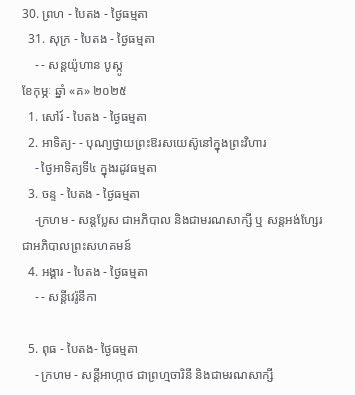30. ព្រហ - បៃតង - ថ្ងៃធម្មតា
  31. សុក្រ - បៃតង - ថ្ងៃធម្មតា
    - - សន្ដយ៉ូហាន បូស្កូ
ខែកុម្ភៈ ឆ្នាំ «គ» ២០២៥
  1. សៅរ៍ - បៃតង - ថ្ងៃធម្មតា
  2. អាទិត្យ- - បុណ្យថ្វាយព្រះឱរសយេស៊ូនៅក្នុងព្រះវិហារ
    - ថ្ងៃអាទិត្យទី៤ ក្នុងរដូវធម្មតា
  3. ចន្ទ - បៃតង - ថ្ងៃធម្មតា
    -ក្រហម - សន្ដប្លែស ជាអភិបាល និងជាមរណសាក្សី ឬ សន្ដអង់ហ្សែរ ជាអភិបាលព្រះសហគមន៍
  4. អង្គារ - បៃតង - ថ្ងៃធម្មតា
    - - សន្ដីវេរ៉ូនីកា

  5. ពុធ - បៃតង- ថ្ងៃធម្មតា
    - ក្រហម - សន្ដីអាហ្កាថ ជាព្រហ្មចារិនី និងជាមរណសាក្សី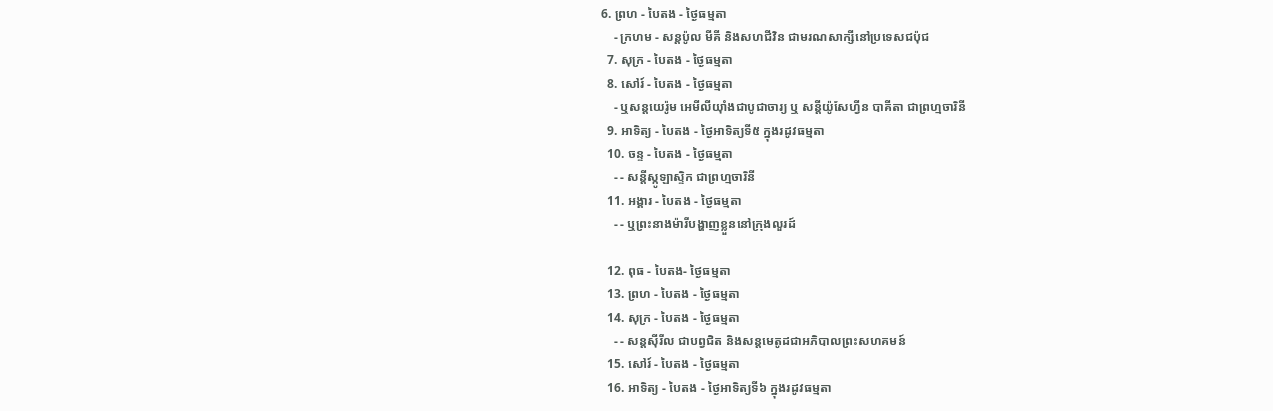6. ព្រហ - បៃតង - ថ្ងៃធម្មតា
    - ក្រហម - សន្ដប៉ូល មីគី និងសហជីវិន ជាមរណសាក្សីនៅប្រទេសជប៉ុជ
  7. សុក្រ - បៃតង - ថ្ងៃធម្មតា
  8. សៅរ៍ - បៃតង - ថ្ងៃធម្មតា
    - ឬសន្ដយេរ៉ូម អេមីលីយ៉ាំងជាបូជាចារ្យ ឬ សន្ដីយ៉ូសែហ្វីន បាគីតា ជាព្រហ្មចារិនី
  9. អាទិត្យ - បៃតង - ថ្ងៃអាទិត្យទី៥ ក្នុងរដូវធម្មតា
  10. ចន្ទ - បៃតង - ថ្ងៃធម្មតា
    - - សន្ដីស្កូឡាស្ទិក ជាព្រហ្មចារិនី
  11. អង្គារ - បៃតង - ថ្ងៃធម្មតា
    - - ឬព្រះនាងម៉ារីបង្ហាញខ្លួននៅក្រុងលួរដ៍

  12. ពុធ - បៃតង- ថ្ងៃធម្មតា
  13. ព្រហ - បៃតង - ថ្ងៃធម្មតា
  14. សុក្រ - បៃតង - ថ្ងៃធម្មតា
    - - សន្ដស៊ីរីល ជាបព្វជិត និងសន្ដមេតូដជាអភិបាលព្រះសហគមន៍
  15. សៅរ៍ - បៃតង - ថ្ងៃធម្មតា
  16. អាទិត្យ - បៃតង - ថ្ងៃអាទិត្យទី៦ ក្នុងរដូវធម្មតា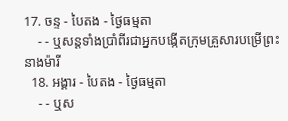17. ចន្ទ - បៃតង - ថ្ងៃធម្មតា
    - - ឬសន្ដទាំងប្រាំពីរជាអ្នកបង្កើតក្រុមគ្រួសារបម្រើព្រះនាងម៉ារី
  18. អង្គារ - បៃតង - ថ្ងៃធម្មតា
    - - ឬស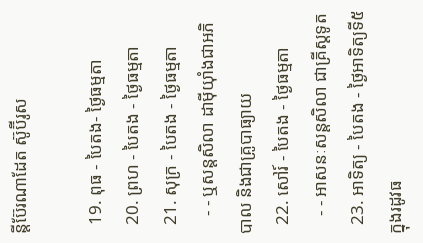ន្ដីប៊ែរណាដែត ស៊ូប៊ីរូស

  19. ពុធ - បៃតង- ថ្ងៃធម្មតា
  20. ព្រហ - បៃតង - ថ្ងៃធម្មតា
  21. សុក្រ - បៃតង - ថ្ងៃធម្មតា
    - - ឬសន្ដសិលា ដាម៉ីយ៉ាំងជាអភិបាល និងជាគ្រូបាធ្យាយ
  22. សៅរ៍ - បៃតង - ថ្ងៃធម្មតា
    - - អាសនៈសន្ដសិលា ជាគ្រីស្ដទូត
  23. អាទិត្យ - បៃតង - ថ្ងៃអាទិត្យទី៥ ក្នុងរដូវធ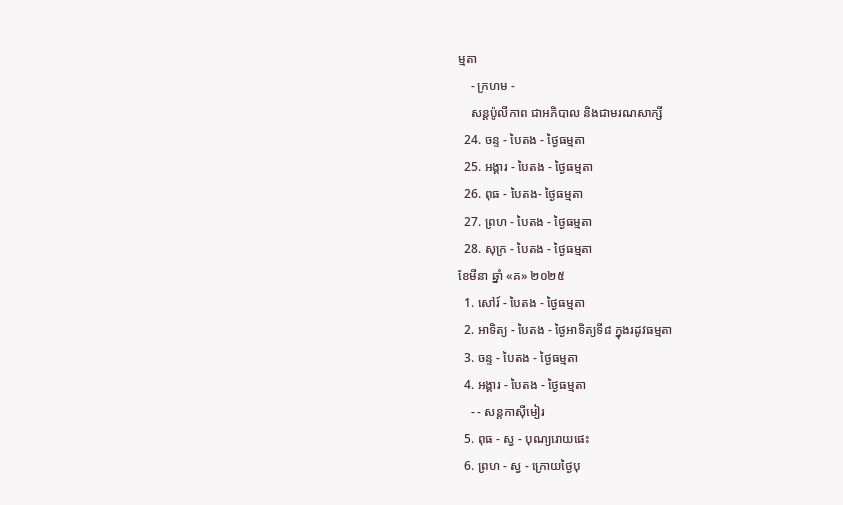ម្មតា
    - ក្រហម -
    សន្ដប៉ូលីកាព ជាអភិបាល និងជាមរណសាក្សី
  24. ចន្ទ - បៃតង - ថ្ងៃធម្មតា
  25. អង្គារ - បៃតង - ថ្ងៃធម្មតា
  26. ពុធ - បៃតង- ថ្ងៃធម្មតា
  27. ព្រហ - បៃតង - ថ្ងៃធម្មតា
  28. សុក្រ - បៃតង - ថ្ងៃធម្មតា
ខែមីនា ឆ្នាំ «គ» ២០២៥
  1. សៅរ៍ - បៃតង - ថ្ងៃធម្មតា
  2. អាទិត្យ - បៃតង - ថ្ងៃអាទិត្យទី៨ ក្នុងរដូវធម្មតា
  3. ចន្ទ - បៃតង - ថ្ងៃធម្មតា
  4. អង្គារ - បៃតង - ថ្ងៃធម្មតា
    - - សន្ដកាស៊ីមៀរ
  5. ពុធ - ស្វ - បុណ្យរោយផេះ
  6. ព្រហ - ស្វ - ក្រោយថ្ងៃបុ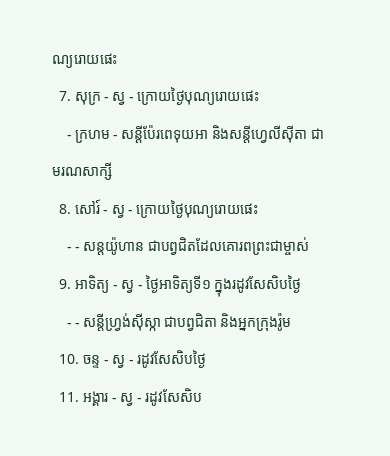ណ្យរោយផេះ
  7. សុក្រ - ស្វ - ក្រោយថ្ងៃបុណ្យរោយផេះ
    - ក្រហម - សន្ដីប៉ែរពេទុយអា និងសន្ដីហ្វេលីស៊ីតា ជាមរណសាក្សី
  8. សៅរ៍ - ស្វ - ក្រោយថ្ងៃបុណ្យរោយផេះ
    - - សន្ដយ៉ូហាន ជាបព្វជិតដែលគោរពព្រះជាម្ចាស់
  9. អាទិត្យ - ស្វ - ថ្ងៃអាទិត្យទី១ ក្នុងរដូវសែសិបថ្ងៃ
    - - សន្ដីហ្វ្រង់ស៊ីស្កា ជាបព្វជិតា និងអ្នកក្រុងរ៉ូម
  10. ចន្ទ - ស្វ - រដូវសែសិបថ្ងៃ
  11. អង្គារ - ស្វ - រដូវសែសិប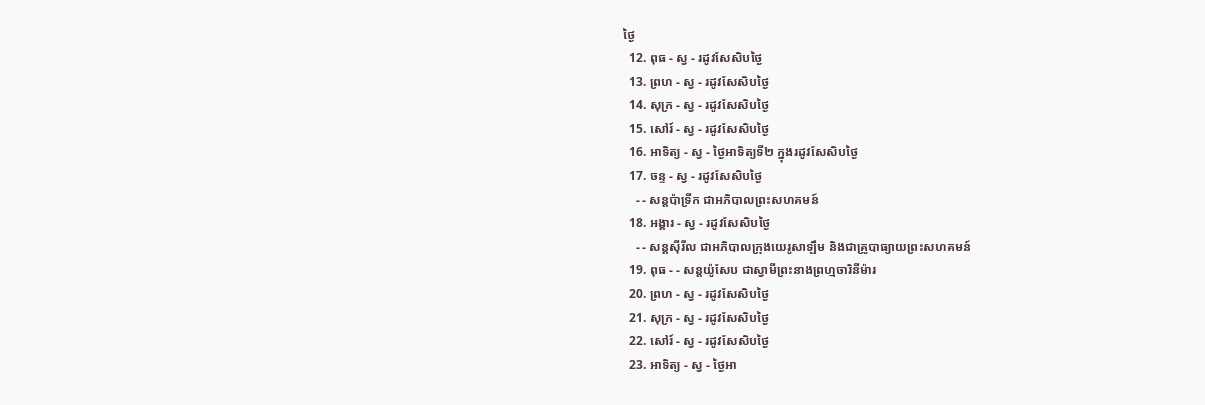ថ្ងៃ
  12. ពុធ - ស្វ - រដូវសែសិបថ្ងៃ
  13. ព្រហ - ស្វ - រដូវសែសិបថ្ងៃ
  14. សុក្រ - ស្វ - រដូវសែសិបថ្ងៃ
  15. សៅរ៍ - ស្វ - រដូវសែសិបថ្ងៃ
  16. អាទិត្យ - ស្វ - ថ្ងៃអាទិត្យទី២ ក្នុងរដូវសែសិបថ្ងៃ
  17. ចន្ទ - ស្វ - រដូវសែសិបថ្ងៃ
    - - សន្ដប៉ាទ្រីក ជាអភិបាលព្រះសហគមន៍
  18. អង្គារ - ស្វ - រដូវសែសិបថ្ងៃ
    - - សន្ដស៊ីរីល ជាអភិបាលក្រុងយេរូសាឡឹម និងជាគ្រូបាធ្យាយព្រះសហគមន៍
  19. ពុធ - - សន្ដយ៉ូសែប ជាស្វាមីព្រះនាងព្រហ្មចារិនីម៉ារ
  20. ព្រហ - ស្វ - រដូវសែសិបថ្ងៃ
  21. សុក្រ - ស្វ - រដូវសែសិបថ្ងៃ
  22. សៅរ៍ - ស្វ - រដូវសែសិបថ្ងៃ
  23. អាទិត្យ - ស្វ - ថ្ងៃអា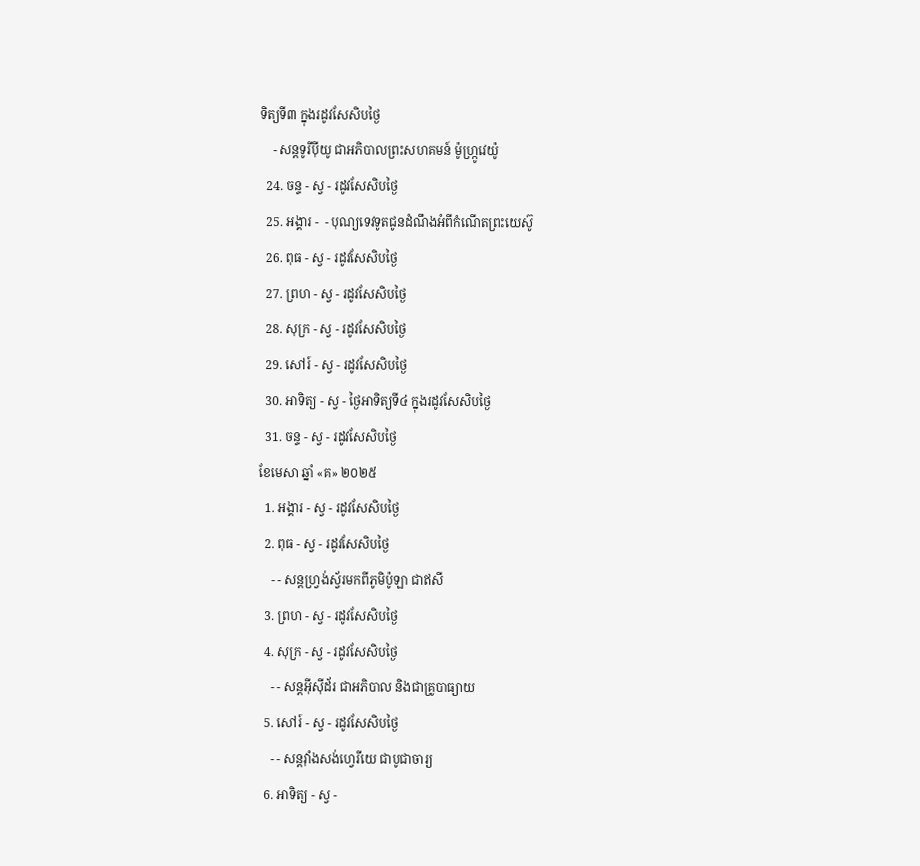ទិត្យទី៣ ក្នុងរដូវសែសិបថ្ងៃ
    - សន្ដទូរីប៉ីយូ ជាអភិបាលព្រះសហគមន៍ ម៉ូហ្ក្រូវេយ៉ូ
  24. ចន្ទ - ស្វ - រដូវសែសិបថ្ងៃ
  25. អង្គារ -  - បុណ្យទេវទូតជូនដំណឹងអំពីកំណើតព្រះយេស៊ូ
  26. ពុធ - ស្វ - រដូវសែសិបថ្ងៃ
  27. ព្រហ - ស្វ - រដូវសែសិបថ្ងៃ
  28. សុក្រ - ស្វ - រដូវសែសិបថ្ងៃ
  29. សៅរ៍ - ស្វ - រដូវសែសិបថ្ងៃ
  30. អាទិត្យ - ស្វ - ថ្ងៃអាទិត្យទី៤ ក្នុងរដូវសែសិបថ្ងៃ
  31. ចន្ទ - ស្វ - រដូវសែសិបថ្ងៃ
ខែមេសា ឆ្នាំ «គ» ២០២៥
  1. អង្គារ - ស្វ - រដូវសែសិបថ្ងៃ
  2. ពុធ - ស្វ - រដូវសែសិបថ្ងៃ
    - - សន្ដហ្វ្រង់ស្វ័រមកពីភូមិប៉ូឡា ជាឥសី
  3. ព្រហ - ស្វ - រដូវសែសិបថ្ងៃ
  4. សុក្រ - ស្វ - រដូវសែសិបថ្ងៃ
    - - សន្ដអ៊ីស៊ីដ័រ ជាអភិបាល និងជាគ្រូបាធ្យាយ
  5. សៅរ៍ - ស្វ - រដូវសែសិបថ្ងៃ
    - - សន្ដវ៉ាំងសង់ហ្វេរីយេ ជាបូជាចារ្យ
  6. អាទិត្យ - ស្វ -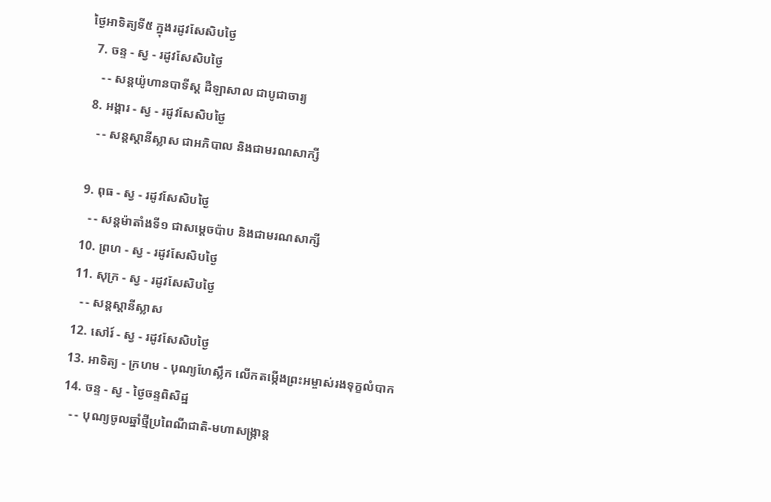ថ្ងៃអាទិត្យទី៥ ក្នុងរដូវសែសិបថ្ងៃ
  7. ចន្ទ - ស្វ - រដូវសែសិបថ្ងៃ
    - - សន្ដយ៉ូហានបាទីស្ដ ដឺឡាសាល ជាបូជាចារ្យ
  8. អង្គារ - ស្វ - រដូវសែសិបថ្ងៃ
    - - សន្ដស្ដានីស្លាស ជាអភិបាល និងជាមរណសាក្សី

  9. ពុធ - ស្វ - រដូវសែសិបថ្ងៃ
    - - សន្ដម៉ាតាំងទី១ ជាសម្ដេចប៉ាប និងជាមរណសាក្សី
  10. ព្រហ - ស្វ - រដូវសែសិបថ្ងៃ
  11. សុក្រ - ស្វ - រដូវសែសិបថ្ងៃ
    - - សន្ដស្ដានីស្លាស
  12. សៅរ៍ - ស្វ - រដូវសែសិបថ្ងៃ
  13. អាទិត្យ - ក្រហម - បុណ្យហែស្លឹក លើកតម្កើងព្រះអម្ចាស់រងទុក្ខលំបាក
  14. ចន្ទ - ស្វ - ថ្ងៃចន្ទពិសិដ្ឋ
    - - បុណ្យចូលឆ្នាំថ្មីប្រពៃណីជាតិ-មហាសង្រ្កាន្ដ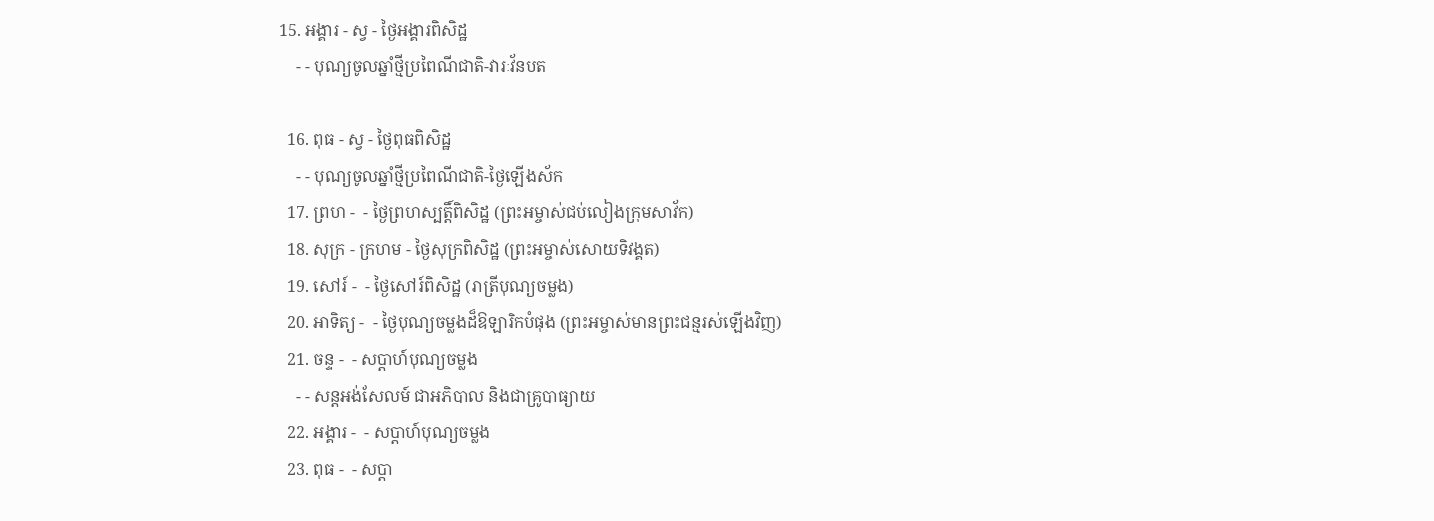15. អង្គារ - ស្វ - ថ្ងៃអង្គារពិសិដ្ឋ
    - - បុណ្យចូលឆ្នាំថ្មីប្រពៃណីជាតិ-វារៈវ័នបត

  16. ពុធ - ស្វ - ថ្ងៃពុធពិសិដ្ឋ
    - - បុណ្យចូលឆ្នាំថ្មីប្រពៃណីជាតិ-ថ្ងៃឡើងស័ក
  17. ព្រហ -  - ថ្ងៃព្រហស្បត្ដិ៍ពិសិដ្ឋ (ព្រះអម្ចាស់ជប់លៀងក្រុមសាវ័ក)
  18. សុក្រ - ក្រហម - ថ្ងៃសុក្រពិសិដ្ឋ (ព្រះអម្ចាស់សោយទិវង្គត)
  19. សៅរ៍ -  - ថ្ងៃសៅរ៍ពិសិដ្ឋ (រាត្រីបុណ្យចម្លង)
  20. អាទិត្យ -  - ថ្ងៃបុណ្យចម្លងដ៏ឱឡារិកបំផុង (ព្រះអម្ចាស់មានព្រះជន្មរស់ឡើងវិញ)
  21. ចន្ទ -  - សប្ដាហ៍បុណ្យចម្លង
    - - សន្ដអង់សែលម៍ ជាអភិបាល និងជាគ្រូបាធ្យាយ
  22. អង្គារ -  - សប្ដាហ៍បុណ្យចម្លង
  23. ពុធ -  - សប្ដា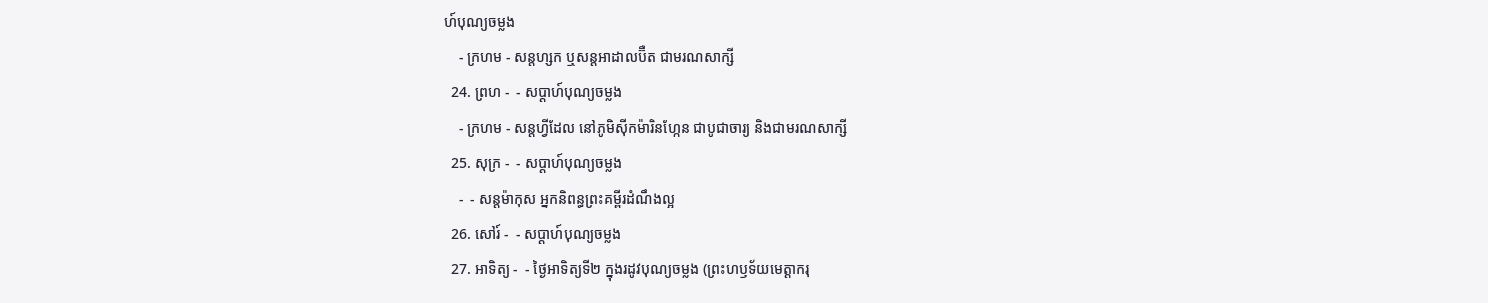ហ៍បុណ្យចម្លង
    - ក្រហម - សន្ដហ្សក ឬសន្ដអាដាលប៊ឺត ជាមរណសាក្សី
  24. ព្រហ -  - សប្ដាហ៍បុណ្យចម្លង
    - ក្រហម - សន្ដហ្វីដែល នៅភូមិស៊ីកម៉ារិនហ្កែន ជាបូជាចារ្យ និងជាមរណសាក្សី
  25. សុក្រ -  - សប្ដាហ៍បុណ្យចម្លង
    -  - សន្ដម៉ាកុស អ្នកនិពន្ធព្រះគម្ពីរដំណឹងល្អ
  26. សៅរ៍ -  - សប្ដាហ៍បុណ្យចម្លង
  27. អាទិត្យ -  - ថ្ងៃអាទិត្យទី២ ក្នុងរដូវបុណ្យចម្លង (ព្រះហឫទ័យមេត្ដាករុ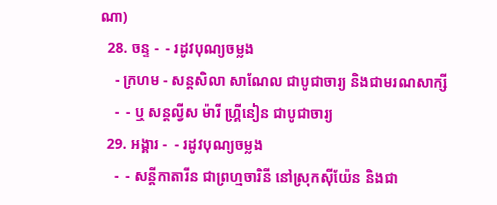ណា)
  28. ចន្ទ -  - រដូវបុណ្យចម្លង
    - ក្រហម - សន្ដសិលា សាណែល ជាបូជាចារ្យ និងជាមរណសាក្សី
    -  - ឬ សន្ដល្វីស ម៉ារី ហ្គ្រីនៀន ជាបូជាចារ្យ
  29. អង្គារ -  - រដូវបុណ្យចម្លង
    -  - សន្ដីកាតារីន ជាព្រហ្មចារិនី នៅស្រុកស៊ីយ៉ែន និងជា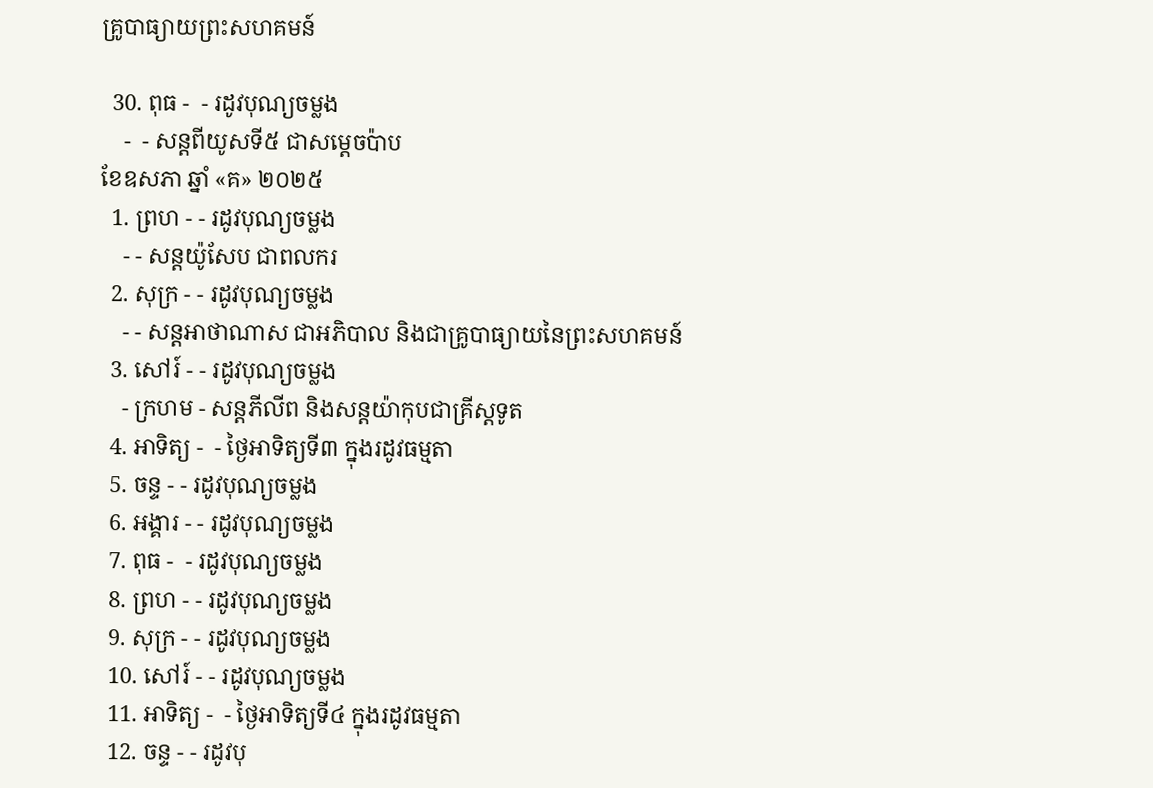គ្រូបាធ្យាយព្រះសហគមន៍

  30. ពុធ -  - រដូវបុណ្យចម្លង
    -  - សន្ដពីយូសទី៥ ជាសម្ដេចប៉ាប
ខែឧសភា ឆ្នាំ «គ» ២០២៥
  1. ព្រហ - - រដូវបុណ្យចម្លង
    - - សន្ដយ៉ូសែប ជាពលករ
  2. សុក្រ - - រដូវបុណ្យចម្លង
    - - សន្ដអាថាណាស ជាអភិបាល និងជាគ្រូបាធ្យាយនៃព្រះសហគមន៍
  3. សៅរ៍ - - រដូវបុណ្យចម្លង
    - ក្រហម - សន្ដភីលីព និងសន្ដយ៉ាកុបជាគ្រីស្ដទូត
  4. អាទិត្យ -  - ថ្ងៃអាទិត្យទី៣ ក្នុងរដូវធម្មតា
  5. ចន្ទ - - រដូវបុណ្យចម្លង
  6. អង្គារ - - រដូវបុណ្យចម្លង
  7. ពុធ -  - រដូវបុណ្យចម្លង
  8. ព្រហ - - រដូវបុណ្យចម្លង
  9. សុក្រ - - រដូវបុណ្យចម្លង
  10. សៅរ៍ - - រដូវបុណ្យចម្លង
  11. អាទិត្យ -  - ថ្ងៃអាទិត្យទី៤ ក្នុងរដូវធម្មតា
  12. ចន្ទ - - រដូវបុ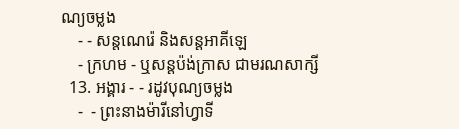ណ្យចម្លង
    - - សន្ដណេរ៉េ និងសន្ដអាគីឡេ
    - ក្រហម - ឬសន្ដប៉ង់ក្រាស ជាមរណសាក្សី
  13. អង្គារ - - រដូវបុណ្យចម្លង
    -  - ព្រះនាងម៉ារីនៅហ្វាទី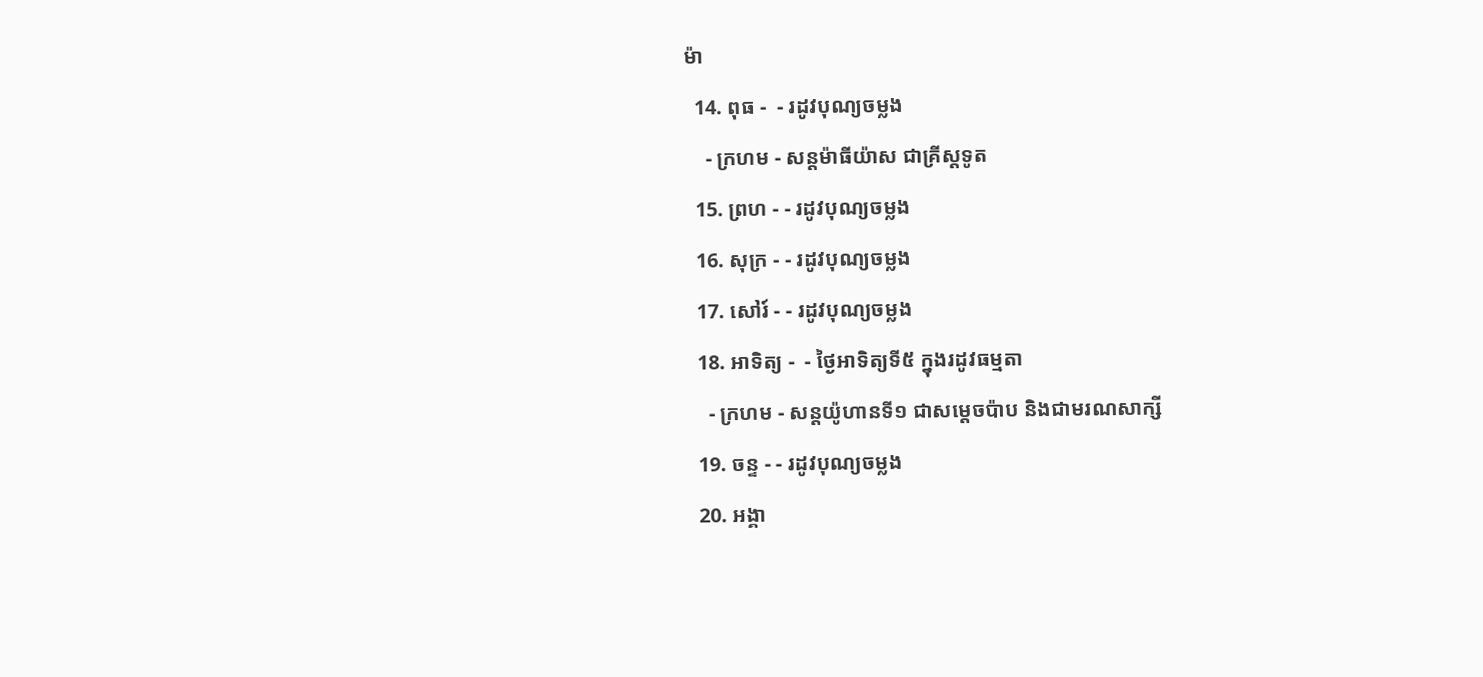ម៉ា
  14. ពុធ -  - រដូវបុណ្យចម្លង
    - ក្រហម - សន្ដម៉ាធីយ៉ាស ជាគ្រីស្ដទូត
  15. ព្រហ - - រដូវបុណ្យចម្លង
  16. សុក្រ - - រដូវបុណ្យចម្លង
  17. សៅរ៍ - - រដូវបុណ្យចម្លង
  18. អាទិត្យ -  - ថ្ងៃអាទិត្យទី៥ ក្នុងរដូវធម្មតា
    - ក្រហម - សន្ដយ៉ូហានទី១ ជាសម្ដេចប៉ាប និងជាមរណសាក្សី
  19. ចន្ទ - - រដូវបុណ្យចម្លង
  20. អង្គា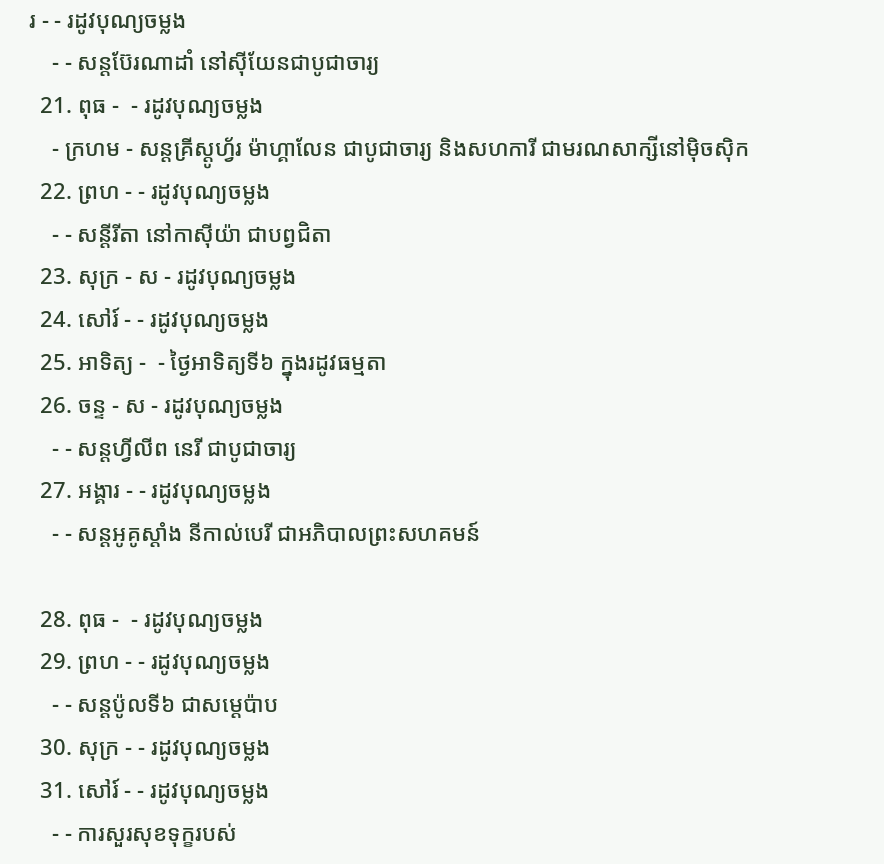រ - - រដូវបុណ្យចម្លង
    - - សន្ដប៊ែរណាដាំ នៅស៊ីយែនជាបូជាចារ្យ
  21. ពុធ -  - រដូវបុណ្យចម្លង
    - ក្រហម - សន្ដគ្រីស្ដូហ្វ័រ ម៉ាហ្គាលែន ជាបូជាចារ្យ និងសហការី ជាមរណសាក្សីនៅម៉ិចស៊ិក
  22. ព្រហ - - រដូវបុណ្យចម្លង
    - - សន្ដីរីតា នៅកាស៊ីយ៉ា ជាបព្វជិតា
  23. សុក្រ - ស - រដូវបុណ្យចម្លង
  24. សៅរ៍ - - រដូវបុណ្យចម្លង
  25. អាទិត្យ -  - ថ្ងៃអាទិត្យទី៦ ក្នុងរដូវធម្មតា
  26. ចន្ទ - ស - រដូវបុណ្យចម្លង
    - - សន្ដហ្វីលីព នេរី ជាបូជាចារ្យ
  27. អង្គារ - - រដូវបុណ្យចម្លង
    - - សន្ដអូគូស្ដាំង នីកាល់បេរី ជាអភិបាលព្រះសហគមន៍

  28. ពុធ -  - រដូវបុណ្យចម្លង
  29. ព្រហ - - រដូវបុណ្យចម្លង
    - - សន្ដប៉ូលទី៦ ជាសម្ដេប៉ាប
  30. សុក្រ - - រដូវបុណ្យចម្លង
  31. សៅរ៍ - - រដូវបុណ្យចម្លង
    - - ការសួរសុខទុក្ខរបស់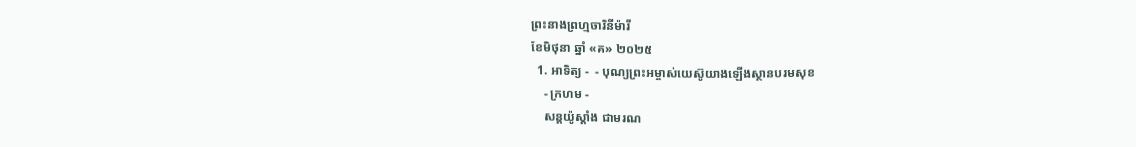ព្រះនាងព្រហ្មចារិនីម៉ារី
ខែមិថុនា ឆ្នាំ «គ» ២០២៥
  1. អាទិត្យ -  - បុណ្យព្រះអម្ចាស់យេស៊ូយាងឡើងស្ថានបរមសុខ
    - ក្រហម -
    សន្ដយ៉ូស្ដាំង ជាមរណ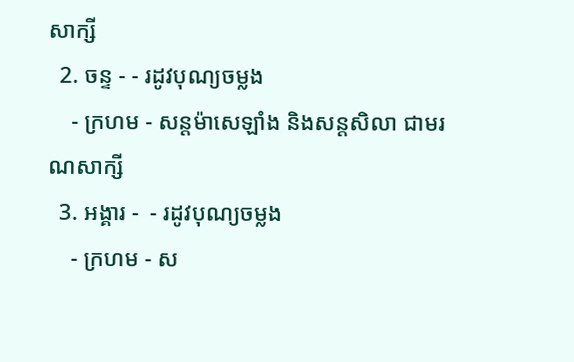សាក្សី
  2. ចន្ទ - - រដូវបុណ្យចម្លង
    - ក្រហម - សន្ដម៉ាសេឡាំង និងសន្ដសិលា ជាមរណសាក្សី
  3. អង្គារ -  - រដូវបុណ្យចម្លង
    - ក្រហម - ស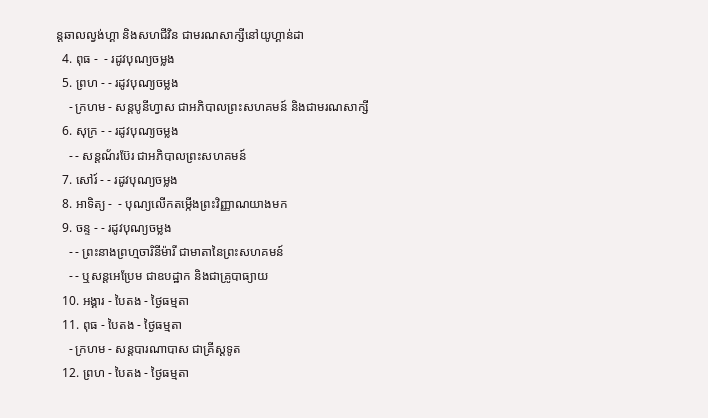ន្ដឆាលល្វង់ហ្គា និងសហជីវិន ជាមរណសាក្សីនៅយូហ្គាន់ដា
  4. ពុធ -  - រដូវបុណ្យចម្លង
  5. ព្រហ - - រដូវបុណ្យចម្លង
    - ក្រហម - សន្ដបូនីហ្វាស ជាអភិបាលព្រះសហគមន៍ និងជាមរណសាក្សី
  6. សុក្រ - - រដូវបុណ្យចម្លង
    - - សន្ដណ័រប៊ែរ ជាអភិបាលព្រះសហគមន៍
  7. សៅរ៍ - - រដូវបុណ្យចម្លង
  8. អាទិត្យ -  - បុណ្យលើកតម្កើងព្រះវិញ្ញាណយាងមក
  9. ចន្ទ - - រដូវបុណ្យចម្លង
    - - ព្រះនាងព្រហ្មចារិនីម៉ារី ជាមាតានៃព្រះសហគមន៍
    - - ឬសន្ដអេប្រែម ជាឧបដ្ឋាក និងជាគ្រូបាធ្យាយ
  10. អង្គារ - បៃតង - ថ្ងៃធម្មតា
  11. ពុធ - បៃតង - ថ្ងៃធម្មតា
    - ក្រហម - សន្ដបារណាបាស ជាគ្រីស្ដទូត
  12. ព្រហ - បៃតង - ថ្ងៃធម្មតា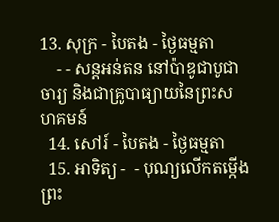13. សុក្រ - បៃតង - ថ្ងៃធម្មតា
    - - សន្ដអន់តន នៅប៉ាឌូជាបូជាចារ្យ និងជាគ្រូបាធ្យាយនៃព្រះសហគមន៍
  14. សៅរ៍ - បៃតង - ថ្ងៃធម្មតា
  15. អាទិត្យ -  - បុណ្យលើកតម្កើងព្រះ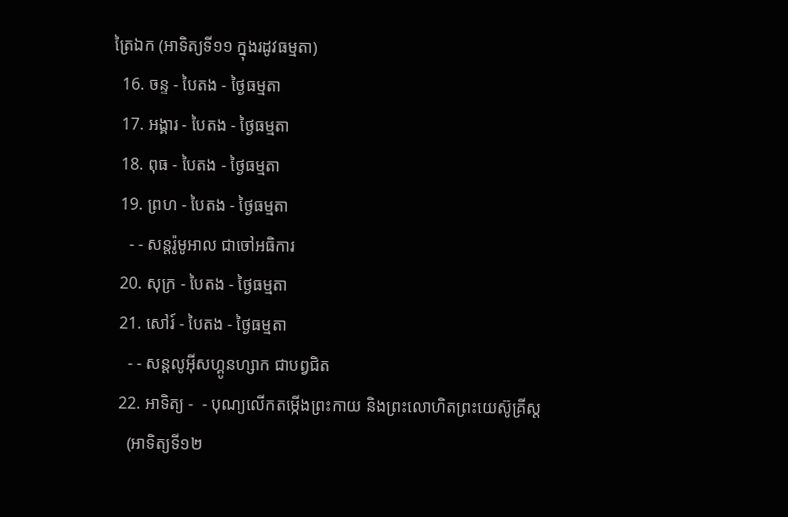ត្រៃឯក (អាទិត្យទី១១ ក្នុងរដូវធម្មតា)
  16. ចន្ទ - បៃតង - ថ្ងៃធម្មតា
  17. អង្គារ - បៃតង - ថ្ងៃធម្មតា
  18. ពុធ - បៃតង - ថ្ងៃធម្មតា
  19. ព្រហ - បៃតង - ថ្ងៃធម្មតា
    - - សន្ដរ៉ូមូអាល ជាចៅអធិការ
  20. សុក្រ - បៃតង - ថ្ងៃធម្មតា
  21. សៅរ៍ - បៃតង - ថ្ងៃធម្មតា
    - - សន្ដលូអ៊ីសហ្គូនហ្សាក ជាបព្វជិត
  22. អាទិត្យ -  - បុណ្យលើកតម្កើងព្រះកាយ និងព្រះលោហិតព្រះយេស៊ូគ្រីស្ដ
    (អាទិត្យទី១២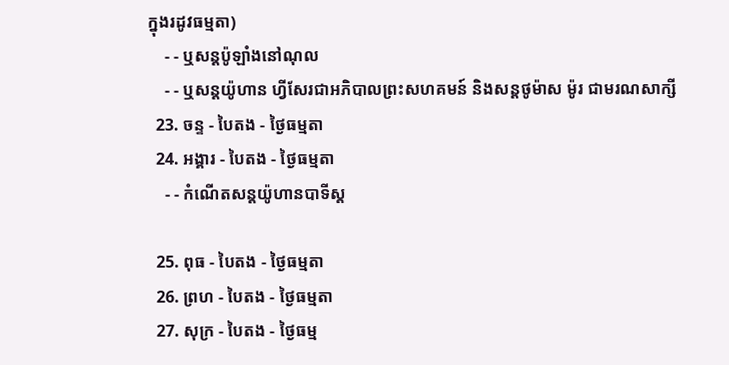ក្នុងរដូវធម្មតា)
    - - ឬសន្ដប៉ូឡាំងនៅណុល
    - - ឬសន្ដយ៉ូហាន ហ្វីសែរជាអភិបាលព្រះសហគមន៍ និងសន្ដថូម៉ាស ម៉ូរ ជាមរណសាក្សី
  23. ចន្ទ - បៃតង - ថ្ងៃធម្មតា
  24. អង្គារ - បៃតង - ថ្ងៃធម្មតា
    - - កំណើតសន្ដយ៉ូហានបាទីស្ដ

  25. ពុធ - បៃតង - ថ្ងៃធម្មតា
  26. ព្រហ - បៃតង - ថ្ងៃធម្មតា
  27. សុក្រ - បៃតង - ថ្ងៃធម្ម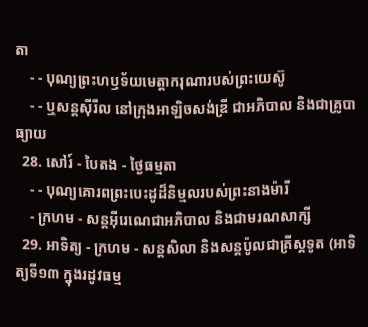តា
    - - បុណ្យព្រះហឫទ័យមេត្ដាករុណារបស់ព្រះយេស៊ូ
    - - ឬសន្ដស៊ីរីល នៅក្រុងអាឡិចសង់ឌ្រី ជាអភិបាល និងជាគ្រូបាធ្យាយ
  28. សៅរ៍ - បៃតង - ថ្ងៃធម្មតា
    - - បុណ្យគោរពព្រះបេះដូដ៏និម្មលរបស់ព្រះនាងម៉ារី
    - ក្រហម - សន្ដអ៊ីរេណេជាអភិបាល និងជាមរណសាក្សី
  29. អាទិត្យ - ក្រហម - សន្ដសិលា និងសន្ដប៉ូលជាគ្រីស្ដទូត (អាទិត្យទី១៣ ក្នុងរដូវធម្ម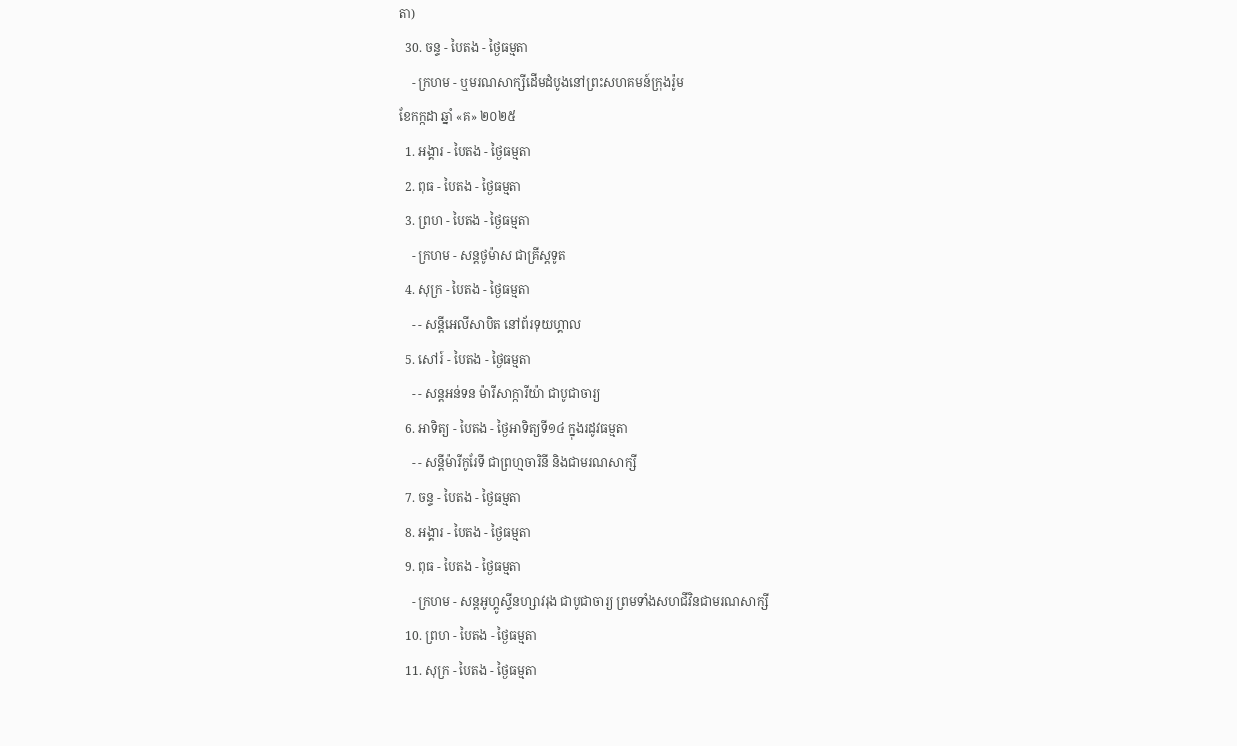តា)
  30. ចន្ទ - បៃតង - ថ្ងៃធម្មតា
    - ក្រហម - ឬមរណសាក្សីដើមដំបូងនៅព្រះសហគមន៍ក្រុងរ៉ូម
ខែកក្កដា ឆ្នាំ «គ» ២០២៥
  1. អង្គារ - បៃតង - ថ្ងៃធម្មតា
  2. ពុធ - បៃតង - ថ្ងៃធម្មតា
  3. ព្រហ - បៃតង - ថ្ងៃធម្មតា
    - ក្រហម - សន្ដថូម៉ាស ជាគ្រីស្ដទូត
  4. សុក្រ - បៃតង - ថ្ងៃធម្មតា
    - - សន្ដីអេលីសាបិត នៅព័រទុយហ្គាល
  5. សៅរ៍ - បៃតង - ថ្ងៃធម្មតា
    - - សន្ដអន់ទន ម៉ារីសាក្ការីយ៉ា ជាបូជាចារ្យ
  6. អាទិត្យ - បៃតង - ថ្ងៃអាទិត្យទី១៤ ក្នុងរដូវធម្មតា
    - - សន្ដីម៉ារីកូរែទី ជាព្រហ្មចារិនី និងជាមរណសាក្សី
  7. ចន្ទ - បៃតង - ថ្ងៃធម្មតា
  8. អង្គារ - បៃតង - ថ្ងៃធម្មតា
  9. ពុធ - បៃតង - ថ្ងៃធម្មតា
    - ក្រហម - សន្ដអូហ្គូស្ទីនហ្សាវរុង ជាបូជាចារ្យ ព្រមទាំងសហជីវិនជាមរណសាក្សី
  10. ព្រហ - បៃតង - ថ្ងៃធម្មតា
  11. សុក្រ - បៃតង - ថ្ងៃធម្មតា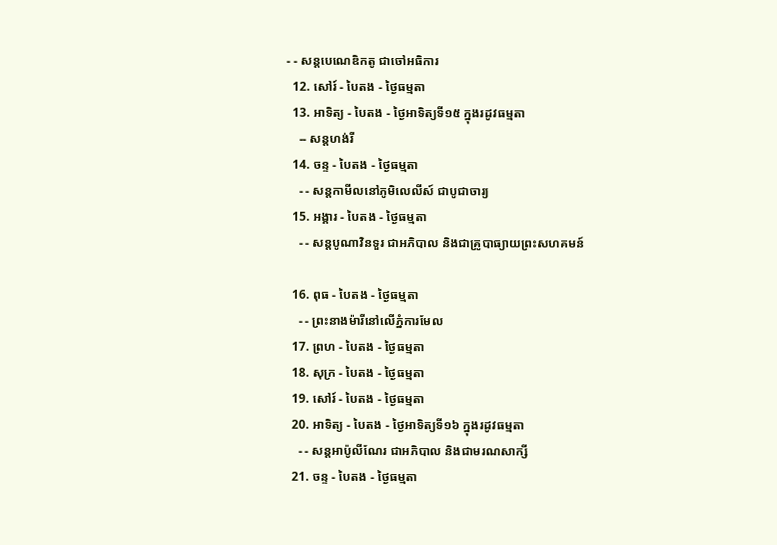- - សន្ដបេណេឌិកតូ ជាចៅអធិការ
  12. សៅរ៍ - បៃតង - ថ្ងៃធម្មតា
  13. អាទិត្យ - បៃតង - ថ្ងៃអាទិត្យទី១៥ ក្នុងរដូវធម្មតា
    -- សន្ដហង់រី
  14. ចន្ទ - បៃតង - ថ្ងៃធម្មតា
    - - សន្ដកាមីលនៅភូមិលេលីស៍ ជាបូជាចារ្យ
  15. អង្គារ - បៃតង - ថ្ងៃធម្មតា
    - - សន្ដបូណាវិនទួរ ជាអភិបាល និងជាគ្រូបាធ្យាយព្រះសហគមន៍

  16. ពុធ - បៃតង - ថ្ងៃធម្មតា
    - - ព្រះនាងម៉ារីនៅលើភ្នំការមែល
  17. ព្រហ - បៃតង - ថ្ងៃធម្មតា
  18. សុក្រ - បៃតង - ថ្ងៃធម្មតា
  19. សៅរ៍ - បៃតង - ថ្ងៃធម្មតា
  20. អាទិត្យ - បៃតង - ថ្ងៃអាទិត្យទី១៦ ក្នុងរដូវធម្មតា
    - - សន្ដអាប៉ូលីណែរ ជាអភិបាល និងជាមរណសាក្សី
  21. ចន្ទ - បៃតង - ថ្ងៃធម្មតា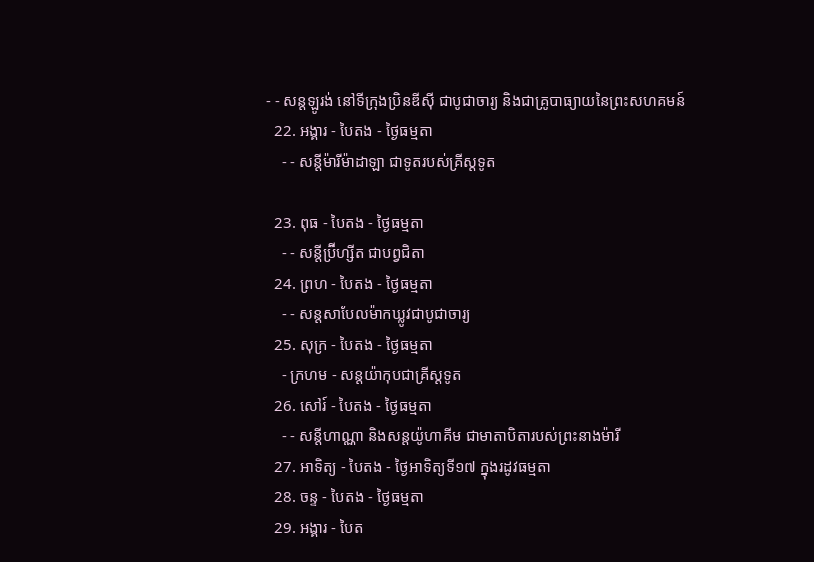- - សន្ដឡូរង់ នៅទីក្រុងប្រិនឌីស៊ី ជាបូជាចារ្យ និងជាគ្រូបាធ្យាយនៃព្រះសហគមន៍
  22. អង្គារ - បៃតង - ថ្ងៃធម្មតា
    - - សន្ដីម៉ារីម៉ាដាឡា ជាទូតរបស់គ្រីស្ដទូត

  23. ពុធ - បៃតង - ថ្ងៃធម្មតា
    - - សន្ដីប្រ៊ីហ្សីត ជាបព្វជិតា
  24. ព្រហ - បៃតង - ថ្ងៃធម្មតា
    - - សន្ដសាបែលម៉ាកឃ្លូវជាបូជាចារ្យ
  25. សុក្រ - បៃតង - ថ្ងៃធម្មតា
    - ក្រហម - សន្ដយ៉ាកុបជាគ្រីស្ដទូត
  26. សៅរ៍ - បៃតង - ថ្ងៃធម្មតា
    - - សន្ដីហាណ្ណា និងសន្ដយ៉ូហាគីម ជាមាតាបិតារបស់ព្រះនាងម៉ារី
  27. អាទិត្យ - បៃតង - ថ្ងៃអាទិត្យទី១៧ ក្នុងរដូវធម្មតា
  28. ចន្ទ - បៃតង - ថ្ងៃធម្មតា
  29. អង្គារ - បៃត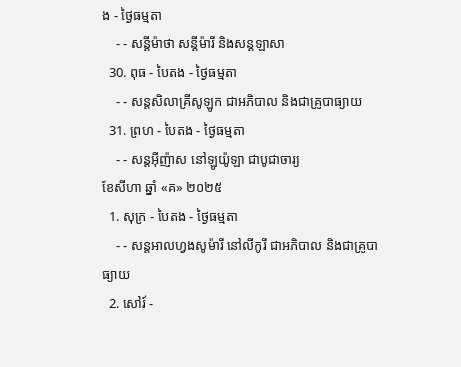ង - ថ្ងៃធម្មតា
    - - សន្ដីម៉ាថា សន្ដីម៉ារី និងសន្ដឡាសា
  30. ពុធ - បៃតង - ថ្ងៃធម្មតា
    - - សន្ដសិលាគ្រីសូឡូក ជាអភិបាល និងជាគ្រូបាធ្យាយ
  31. ព្រហ - បៃតង - ថ្ងៃធម្មតា
    - - សន្ដអ៊ីញ៉ាស នៅឡូយ៉ូឡា ជាបូជាចារ្យ
ខែសីហា ឆ្នាំ «គ» ២០២៥
  1. សុក្រ - បៃតង - ថ្ងៃធម្មតា
    - - សន្ដអាលហ្វងសូម៉ារី នៅលីកូរី ជាអភិបាល និងជាគ្រូបាធ្យាយ
  2. សៅរ៍ -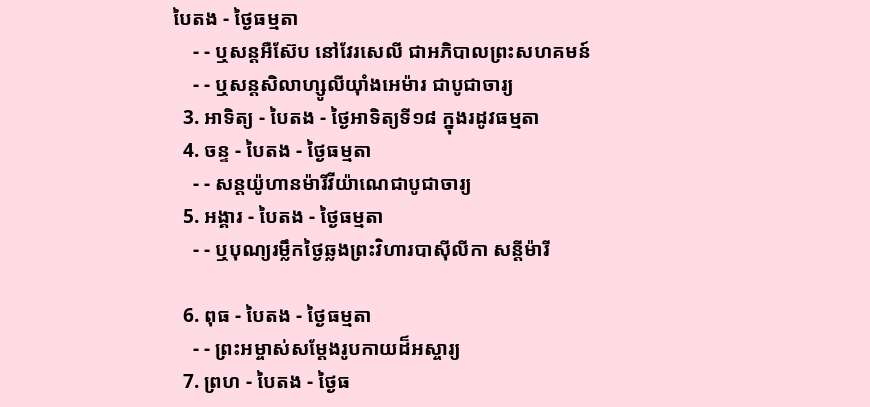បៃតង - ថ្ងៃធម្មតា
    - - ឬសន្ដអឺស៊ែប នៅវែរសេលី ជាអភិបាលព្រះសហគមន៍
    - - ឬសន្ដសិលាហ្សូលីយ៉ាំងអេម៉ារ ជាបូជាចារ្យ
  3. អាទិត្យ - បៃតង - ថ្ងៃអាទិត្យទី១៨ ក្នុងរដូវធម្មតា
  4. ចន្ទ - បៃតង - ថ្ងៃធម្មតា
    - - សន្ដយ៉ូហានម៉ារីវីយ៉ាណេជាបូជាចារ្យ
  5. អង្គារ - បៃតង - ថ្ងៃធម្មតា
    - - ឬបុណ្យរម្លឹកថ្ងៃឆ្លងព្រះវិហារបាស៊ីលីកា សន្ដីម៉ារី

  6. ពុធ - បៃតង - ថ្ងៃធម្មតា
    - - ព្រះអម្ចាស់សម្ដែងរូបកាយដ៏អស្ចារ្យ
  7. ព្រហ - បៃតង - ថ្ងៃធ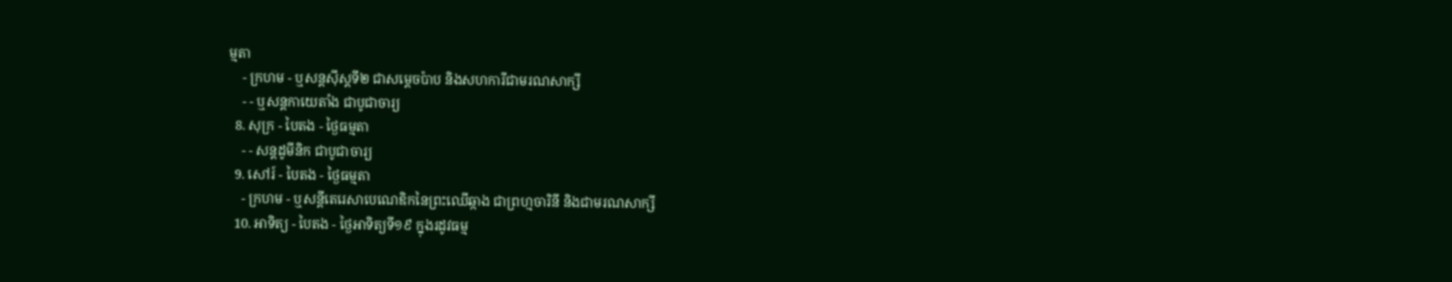ម្មតា
    - ក្រហម - ឬសន្ដស៊ីស្ដទី២ ជាសម្ដេចប៉ាប និងសហការីជាមរណសាក្សី
    - - ឬសន្ដកាយេតាំង ជាបូជាចារ្យ
  8. សុក្រ - បៃតង - ថ្ងៃធម្មតា
    - - សន្ដដូមីនិក ជាបូជាចារ្យ
  9. សៅរ៍ - បៃតង - ថ្ងៃធម្មតា
    - ក្រហម - ឬសន្ដីតេរេសាបេណេឌិកនៃព្រះឈើឆ្កាង ជាព្រហ្មចារិនី និងជាមរណសាក្សី
  10. អាទិត្យ - បៃតង - ថ្ងៃអាទិត្យទី១៩ ក្នុងរដូវធម្ម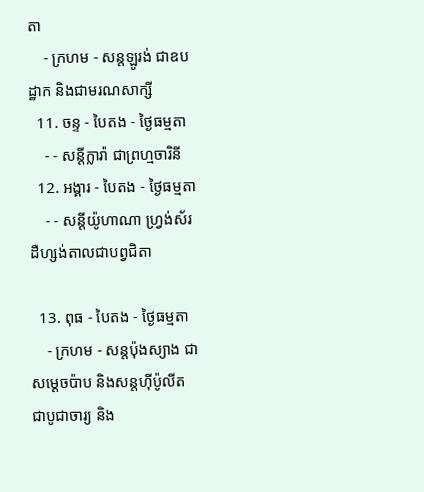តា
    - ក្រហម - សន្ដឡូរង់ ជាឧបដ្ឋាក និងជាមរណសាក្សី
  11. ចន្ទ - បៃតង - ថ្ងៃធម្មតា
    - - សន្ដីក្លារ៉ា ជាព្រហ្មចារិនី
  12. អង្គារ - បៃតង - ថ្ងៃធម្មតា
    - - សន្ដីយ៉ូហាណា ហ្វ្រង់ស័រដឺហ្សង់តាលជាបព្វជិតា

  13. ពុធ - បៃតង - ថ្ងៃធម្មតា
    - ក្រហម - សន្ដប៉ុងស្យាង ជាសម្ដេចប៉ាប និងសន្ដហ៊ីប៉ូលីតជាបូជាចារ្យ និង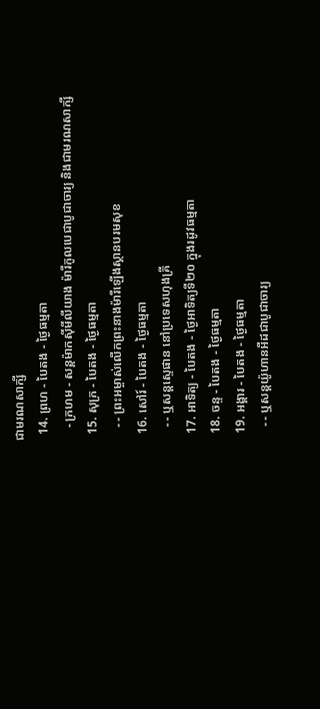ជាមរណសាក្សី
  14. ព្រហ - បៃតង - ថ្ងៃធម្មតា
    - ក្រហម - សន្ដម៉ាកស៊ីមីលីយាង ម៉ារីកូលបេជាបូជាចារ្យ និងជាមរណសាក្សី
  15. សុក្រ - បៃតង - ថ្ងៃធម្មតា
    - - ព្រះអម្ចាស់លើកព្រះនាងម៉ារីឡើងស្ថានបរមសុខ
  16. សៅរ៍ - បៃតង - ថ្ងៃធម្មតា
    - - ឬសន្ដស្ទេផាន នៅប្រទេសហុងគ្រី
  17. អាទិត្យ - បៃតង - ថ្ងៃអាទិត្យទី២០ ក្នុងរដូវធម្មតា
  18. ចន្ទ - បៃតង - ថ្ងៃធម្មតា
  19. អង្គារ - បៃតង - ថ្ងៃធម្មតា
    - - ឬសន្ដយ៉ូហានអឺដជាបូជាចារ្យ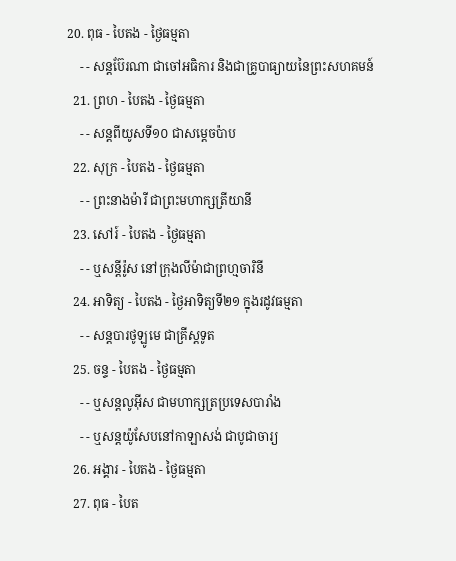20. ពុធ - បៃតង - ថ្ងៃធម្មតា
    - - សន្ដប៊ែរណា ជាចៅអធិការ និងជាគ្រូបាធ្យាយនៃព្រះសហគមន៍
  21. ព្រហ - បៃតង - ថ្ងៃធម្មតា
    - - សន្ដពីយូសទី១០ ជាសម្ដេចប៉ាប
  22. សុក្រ - បៃតង - ថ្ងៃធម្មតា
    - - ព្រះនាងម៉ារី ជាព្រះមហាក្សត្រីយានី
  23. សៅរ៍ - បៃតង - ថ្ងៃធម្មតា
    - - ឬសន្ដីរ៉ូស នៅក្រុងលីម៉ាជាព្រហ្មចារិនី
  24. អាទិត្យ - បៃតង - ថ្ងៃអាទិត្យទី២១ ក្នុងរដូវធម្មតា
    - - សន្ដបារថូឡូមេ ជាគ្រីស្ដទូត
  25. ចន្ទ - បៃតង - ថ្ងៃធម្មតា
    - - ឬសន្ដលូអ៊ីស ជាមហាក្សត្រប្រទេសបារាំង
    - - ឬសន្ដយ៉ូសែបនៅកាឡាសង់ ជាបូជាចារ្យ
  26. អង្គារ - បៃតង - ថ្ងៃធម្មតា
  27. ពុធ - បៃត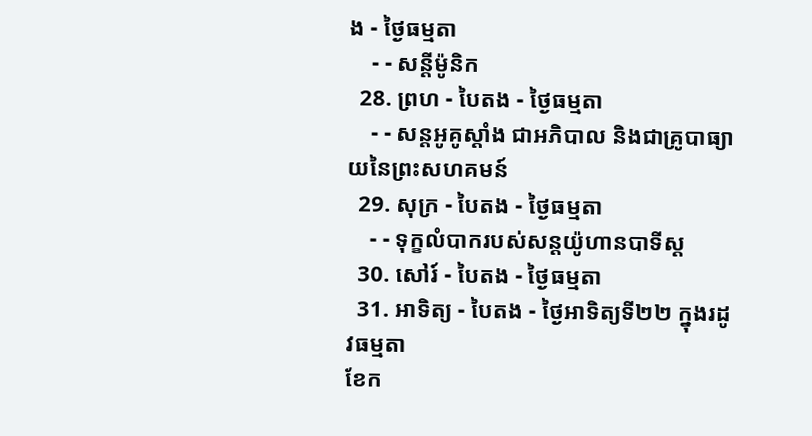ង - ថ្ងៃធម្មតា
    - - សន្ដីម៉ូនិក
  28. ព្រហ - បៃតង - ថ្ងៃធម្មតា
    - - សន្ដអូគូស្ដាំង ជាអភិបាល និងជាគ្រូបាធ្យាយនៃព្រះសហគមន៍
  29. សុក្រ - បៃតង - ថ្ងៃធម្មតា
    - - ទុក្ខលំបាករបស់សន្ដយ៉ូហានបាទីស្ដ
  30. សៅរ៍ - បៃតង - ថ្ងៃធម្មតា
  31. អាទិត្យ - បៃតង - ថ្ងៃអាទិត្យទី២២ ក្នុងរដូវធម្មតា
ខែក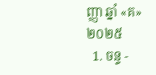ញ្ញា ឆ្នាំ «គ» ២០២៥
  1. ចន្ទ -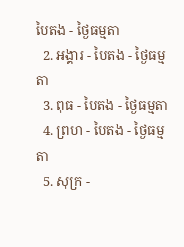បៃតង - ថ្ងៃធម្មតា
  2. អង្គារ - បៃតង - ថ្ងៃធម្មតា
  3. ពុធ - បៃតង - ថ្ងៃធម្មតា
  4. ព្រហ - បៃតង - ថ្ងៃធម្មតា
  5. សុក្រ -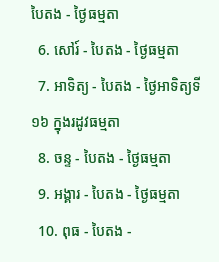បៃតង - ថ្ងៃធម្មតា
  6. សៅរ៍ - បៃតង - ថ្ងៃធម្មតា
  7. អាទិត្យ - បៃតង - ថ្ងៃអាទិត្យទី១៦ ក្នុងរដូវធម្មតា
  8. ចន្ទ - បៃតង - ថ្ងៃធម្មតា
  9. អង្គារ - បៃតង - ថ្ងៃធម្មតា
  10. ពុធ - បៃតង -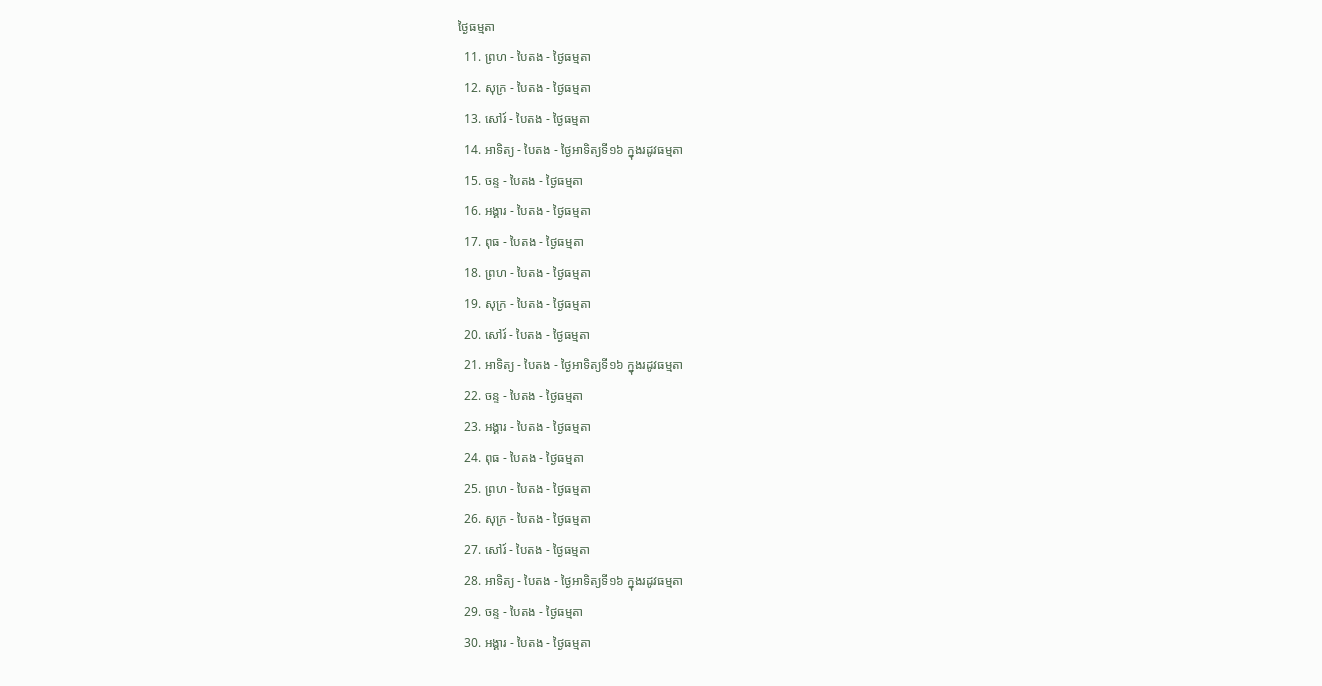ថ្ងៃធម្មតា
  11. ព្រហ - បៃតង - ថ្ងៃធម្មតា
  12. សុក្រ - បៃតង - ថ្ងៃធម្មតា
  13. សៅរ៍ - បៃតង - ថ្ងៃធម្មតា
  14. អាទិត្យ - បៃតង - ថ្ងៃអាទិត្យទី១៦ ក្នុងរដូវធម្មតា
  15. ចន្ទ - បៃតង - ថ្ងៃធម្មតា
  16. អង្គារ - បៃតង - ថ្ងៃធម្មតា
  17. ពុធ - បៃតង - ថ្ងៃធម្មតា
  18. ព្រហ - បៃតង - ថ្ងៃធម្មតា
  19. សុក្រ - បៃតង - ថ្ងៃធម្មតា
  20. សៅរ៍ - បៃតង - ថ្ងៃធម្មតា
  21. អាទិត្យ - បៃតង - ថ្ងៃអាទិត្យទី១៦ ក្នុងរដូវធម្មតា
  22. ចន្ទ - បៃតង - ថ្ងៃធម្មតា
  23. អង្គារ - បៃតង - ថ្ងៃធម្មតា
  24. ពុធ - បៃតង - ថ្ងៃធម្មតា
  25. ព្រហ - បៃតង - ថ្ងៃធម្មតា
  26. សុក្រ - បៃតង - ថ្ងៃធម្មតា
  27. សៅរ៍ - បៃតង - ថ្ងៃធម្មតា
  28. អាទិត្យ - បៃតង - ថ្ងៃអាទិត្យទី១៦ ក្នុងរដូវធម្មតា
  29. ចន្ទ - បៃតង - ថ្ងៃធម្មតា
  30. អង្គារ - បៃតង - ថ្ងៃធម្មតា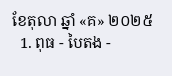ខែតុលា ឆ្នាំ «គ» ២០២៥
  1. ពុធ - បៃតង -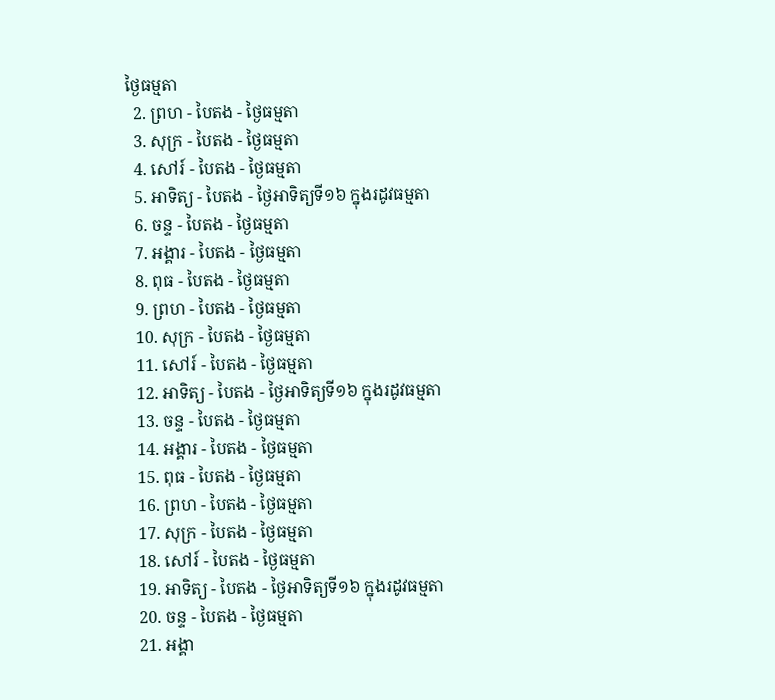ថ្ងៃធម្មតា
  2. ព្រហ - បៃតង - ថ្ងៃធម្មតា
  3. សុក្រ - បៃតង - ថ្ងៃធម្មតា
  4. សៅរ៍ - បៃតង - ថ្ងៃធម្មតា
  5. អាទិត្យ - បៃតង - ថ្ងៃអាទិត្យទី១៦ ក្នុងរដូវធម្មតា
  6. ចន្ទ - បៃតង - ថ្ងៃធម្មតា
  7. អង្គារ - បៃតង - ថ្ងៃធម្មតា
  8. ពុធ - បៃតង - ថ្ងៃធម្មតា
  9. ព្រហ - បៃតង - ថ្ងៃធម្មតា
  10. សុក្រ - បៃតង - ថ្ងៃធម្មតា
  11. សៅរ៍ - បៃតង - ថ្ងៃធម្មតា
  12. អាទិត្យ - បៃតង - ថ្ងៃអាទិត្យទី១៦ ក្នុងរដូវធម្មតា
  13. ចន្ទ - បៃតង - ថ្ងៃធម្មតា
  14. អង្គារ - បៃតង - ថ្ងៃធម្មតា
  15. ពុធ - បៃតង - ថ្ងៃធម្មតា
  16. ព្រហ - បៃតង - ថ្ងៃធម្មតា
  17. សុក្រ - បៃតង - ថ្ងៃធម្មតា
  18. សៅរ៍ - បៃតង - ថ្ងៃធម្មតា
  19. អាទិត្យ - បៃតង - ថ្ងៃអាទិត្យទី១៦ ក្នុងរដូវធម្មតា
  20. ចន្ទ - បៃតង - ថ្ងៃធម្មតា
  21. អង្គា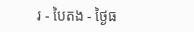រ - បៃតង - ថ្ងៃធ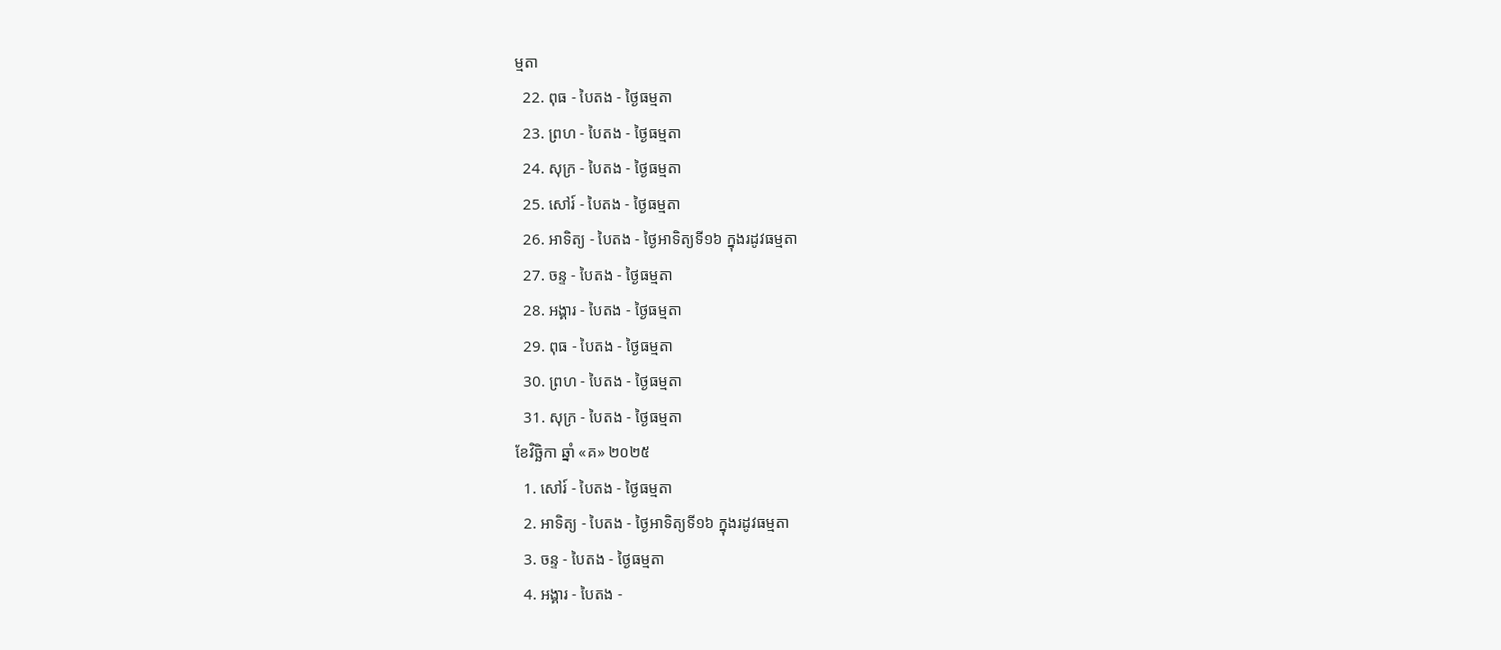ម្មតា
  22. ពុធ - បៃតង - ថ្ងៃធម្មតា
  23. ព្រហ - បៃតង - ថ្ងៃធម្មតា
  24. សុក្រ - បៃតង - ថ្ងៃធម្មតា
  25. សៅរ៍ - បៃតង - ថ្ងៃធម្មតា
  26. អាទិត្យ - បៃតង - ថ្ងៃអាទិត្យទី១៦ ក្នុងរដូវធម្មតា
  27. ចន្ទ - បៃតង - ថ្ងៃធម្មតា
  28. អង្គារ - បៃតង - ថ្ងៃធម្មតា
  29. ពុធ - បៃតង - ថ្ងៃធម្មតា
  30. ព្រហ - បៃតង - ថ្ងៃធម្មតា
  31. សុក្រ - បៃតង - ថ្ងៃធម្មតា
ខែវិច្ឆិកា ឆ្នាំ «គ» ២០២៥
  1. សៅរ៍ - បៃតង - ថ្ងៃធម្មតា
  2. អាទិត្យ - បៃតង - ថ្ងៃអាទិត្យទី១៦ ក្នុងរដូវធម្មតា
  3. ចន្ទ - បៃតង - ថ្ងៃធម្មតា
  4. អង្គារ - បៃតង -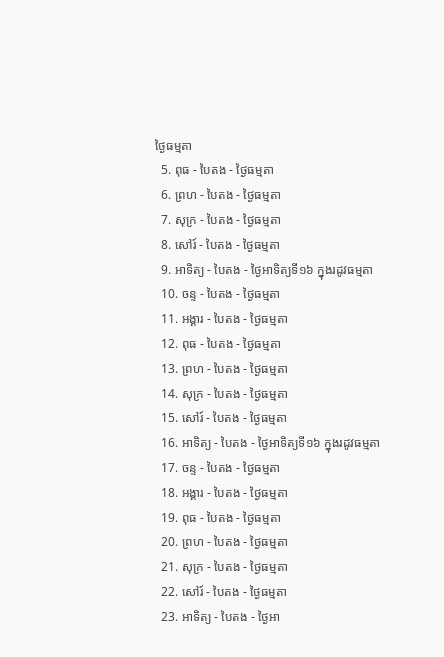ថ្ងៃធម្មតា
  5. ពុធ - បៃតង - ថ្ងៃធម្មតា
  6. ព្រហ - បៃតង - ថ្ងៃធម្មតា
  7. សុក្រ - បៃតង - ថ្ងៃធម្មតា
  8. សៅរ៍ - បៃតង - ថ្ងៃធម្មតា
  9. អាទិត្យ - បៃតង - ថ្ងៃអាទិត្យទី១៦ ក្នុងរដូវធម្មតា
  10. ចន្ទ - បៃតង - ថ្ងៃធម្មតា
  11. អង្គារ - បៃតង - ថ្ងៃធម្មតា
  12. ពុធ - បៃតង - ថ្ងៃធម្មតា
  13. ព្រហ - បៃតង - ថ្ងៃធម្មតា
  14. សុក្រ - បៃតង - ថ្ងៃធម្មតា
  15. សៅរ៍ - បៃតង - ថ្ងៃធម្មតា
  16. អាទិត្យ - បៃតង - ថ្ងៃអាទិត្យទី១៦ ក្នុងរដូវធម្មតា
  17. ចន្ទ - បៃតង - ថ្ងៃធម្មតា
  18. អង្គារ - បៃតង - ថ្ងៃធម្មតា
  19. ពុធ - បៃតង - ថ្ងៃធម្មតា
  20. ព្រហ - បៃតង - ថ្ងៃធម្មតា
  21. សុក្រ - បៃតង - ថ្ងៃធម្មតា
  22. សៅរ៍ - បៃតង - ថ្ងៃធម្មតា
  23. អាទិត្យ - បៃតង - ថ្ងៃអា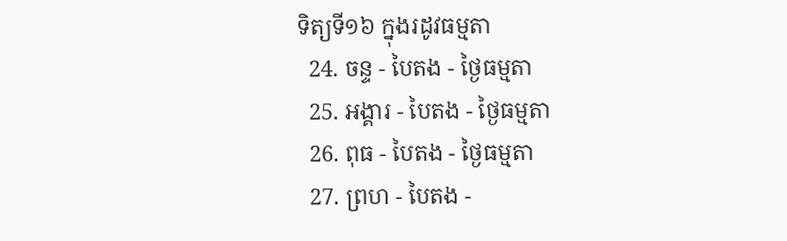ទិត្យទី១៦ ក្នុងរដូវធម្មតា
  24. ចន្ទ - បៃតង - ថ្ងៃធម្មតា
  25. អង្គារ - បៃតង - ថ្ងៃធម្មតា
  26. ពុធ - បៃតង - ថ្ងៃធម្មតា
  27. ព្រហ - បៃតង -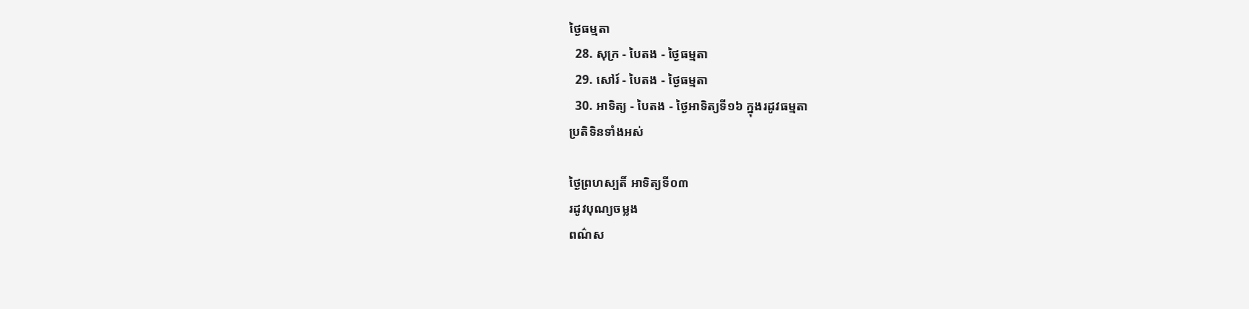ថ្ងៃធម្មតា
  28. សុក្រ - បៃតង - ថ្ងៃធម្មតា
  29. សៅរ៍ - បៃតង - ថ្ងៃធម្មតា
  30. អាទិត្យ - បៃតង - ថ្ងៃអាទិត្យទី១៦ ក្នុងរដូវធម្មតា
ប្រតិទិនទាំងអស់

ថ្ងៃព្រហស្បតិ៍ អាទិត្យទី០៣
រដូវបុណ្យចម្លង
ពណ៌ស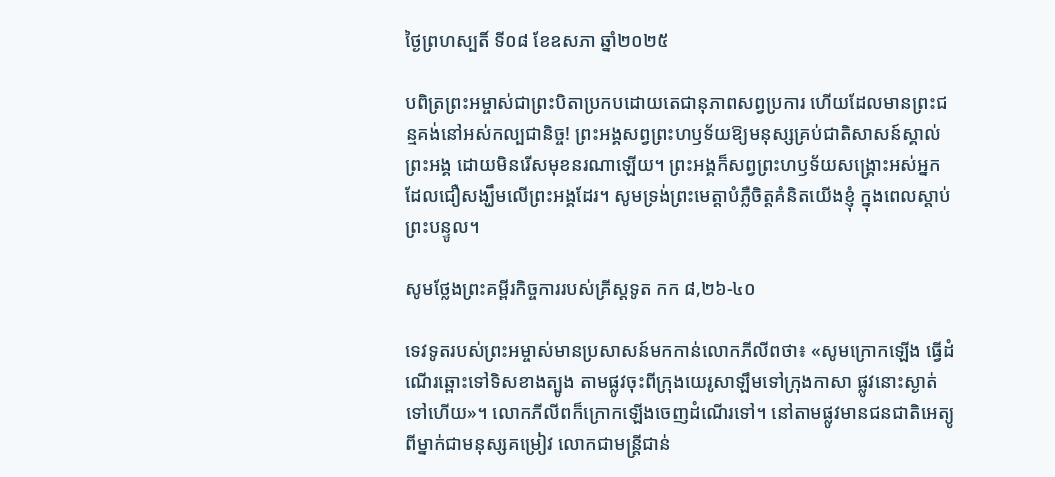ថ្ងៃព្រហស្បតិ៍ ទី០៨ ខែឧសភា ឆ្នាំ២០២៥

បពិត្រព្រះអម្ចាស់ជាព្រះបិតាប្រកបដោយតេជានុភាពសព្វប្រការ ហើយដែលមានព្រះជន្មគង់នៅអស់កល្បជានិច្ច! ព្រះអង្គសព្វព្រះហឫទ័យឱ្យមនុស្សគ្រប់ជាតិសាសន៍ស្គាល់ព្រះអង្គ ដោយមិនរើសមុខនរណាឡើយ។ ព្រះអង្គក៏សព្វព្រះហឫទ័យសង្គ្រោះអស់អ្នកដែលជឿសង្ឃឹមលើព្រះអង្គដែរ។ សូមទ្រង់ព្រះមេត្តាបំភ្លឺចិត្តគំនិតយើងខ្ញុំ ក្នុងពេលស្តាប់ព្រះបន្ទូល។

សូមថ្លែងព្រះគម្ពីរកិច្ចការរបស់គ្រីស្តទូត កក ៨,២៦-៤០

ទេវទូតរបស់ព្រះអម្ចាស់មានប្រសាសន៍មកកាន់លោកភីលីពថា៖ «សូមក្រោកឡើង ធ្វើដំណើរឆ្ពោះទៅទិសខាងត្បូង តាមផ្លូវចុះពីក្រុងយេរូសាឡឹមទៅក្រុងកាសា ផ្លូវនោះស្ងាត់ទៅហើយ»។ លោកភីលីពក៏ក្រោកឡើងចេញដំណើរទៅ។ នៅតាមផ្លូវមានជនជាតិអេត្យូពីម្នាក់ជាមនុស្សគម្រៀវ លោកជាមន្ត្រីជាន់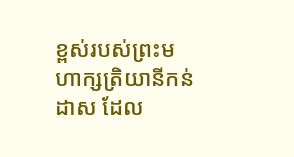ខ្ពស់របស់ព្រះមហាក្សត្រិយានីកន់ដាស ដែល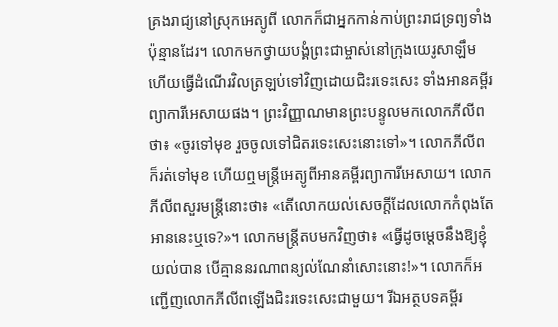គ្រងរាជ្យនៅស្រុកអេត្យូពី លោកក៏ជាអ្នកកាន់កាប់ព្រះរាជទ្រព្យទាំងប៉ុន្មានដែរ។ លោកមកថ្វាយបង្គំព្រះជាម្ចាស់នៅក្រុងយេរូសាឡឹម ហើយធ្វើដំណើរវិលត្រឡប់ទៅវិញដោយជិះរទេះសេះ ទាំងអានគម្ពីរព្យាការីអេសាយផង។ ព្រះវិញ្ញាណមានព្រះបន្ទូលមកលោកភីលីពថា៖ «ចូរទៅមុខ រួចចូលទៅជិតរទេះសេះនោះទៅ»។ លោកភីលីពក៏រត់ទៅមុខ ហើយឮមន្ត្រីអេត្យូពីអានគម្ពីរព្យាការីអេសាយ។ លោកភីលីពសួរមន្ត្រីនោះថា៖ «តើលោកយល់សេចក្តីដែលលោកកំពុងតែអាននេះឬទេ?»។ លោកមន្ត្រីតបមកវិញថា៖ «ធ្វើដូចម្តេចនឹងឱ្យខ្ញុំយល់បាន បើគ្មាននរណាពន្យល់ណែនាំសោះនោះ!»។ លោកក៏អញ្ជើញលោកភីលីពឡើងជិះរទេះសេះជាមួយ។ រីឯអត្ថបទគម្ពីរ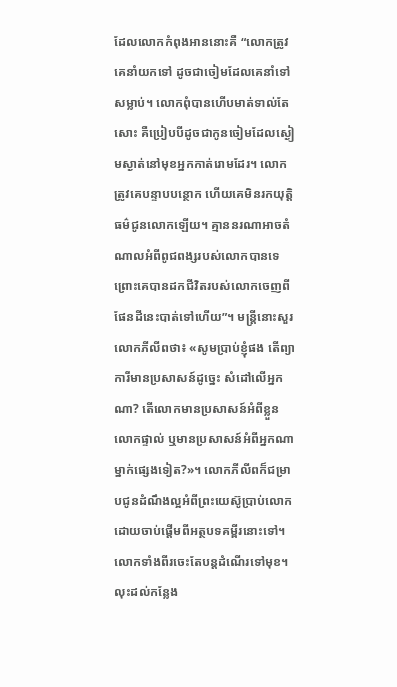ដែលលោកកំពុងអាននោះគឺ “លោកត្រូវគេនាំយកទៅ ដូចជាចៀមដែលគេនាំទៅសម្លាប់។ លោកពុំបានហើបមាត់ទាល់តែសោះ គឺប្រៀបបីដូចជាកូនចៀមដែលស្ងៀមស្ងាត់នៅមុខអ្នកកាត់រោមដែរ។ លោកត្រូវគេបន្ទាបបន្ថោក ហើយគេមិនរកយុត្តិធម៌ជូនលោកឡើយ។ គ្មាននរណាអាចតំណាលអំពីពូជពង្សរបស់លោកបានទេ ព្រោះគេបានដកជីវិតរបស់លោកចេញពីផែនដីនេះបាត់ទៅហើយ”។ មន្ត្រីនោះសួរលោកភីលីពថា៖ «សូមប្រាប់ខ្ញុំផង តើព្យាការីមានប្រសាសន៍ដូច្នេះ សំដៅលើអ្នកណា? តើលោកមានប្រសាសន៍អំពីខ្លួនលោកផ្ទាល់ ឬមានប្រសាសន៍អំពីអ្នកណាម្នាក់ផ្សេងទៀត?»។ លោកភីលីពក៏ជម្រាបជូនដំណឹងល្អអំពីព្រះយេស៊ូប្រាប់លោក ដោយចាប់ផ្តើមពីអត្ថបទគម្ពីរនោះទៅ។ លោកទាំងពីរចេះតែបន្តដំណើរទៅមុខ។ លុះដល់កន្លែង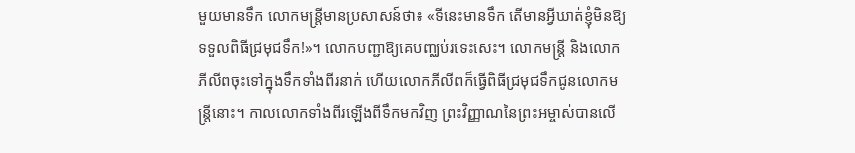មួយមានទឹក លោកមន្ត្រីមានប្រសាសន៍ថា៖ «ទីនេះមានទឹក តើមានអ្វីឃាត់ខ្ញុំមិនឱ្យទទួលពិធីជ្រមុជទឹក!»។ លោកបញ្ជាឱ្យគេបញ្ឈប់រទេះសេះ។ លោកមន្ត្រី និងលោកភីលីពចុះទៅក្នុងទឹកទាំងពីរនាក់ ហើយលោកភីលីពក៏ធ្វើពិធីជ្រមុជទឹកជូនលោកមន្ត្រីនោះ។ កាលលោកទាំងពីរឡើងពីទឹកមកវិញ ព្រះវិញ្ញាណនៃព្រះអម្ចាស់បានលើ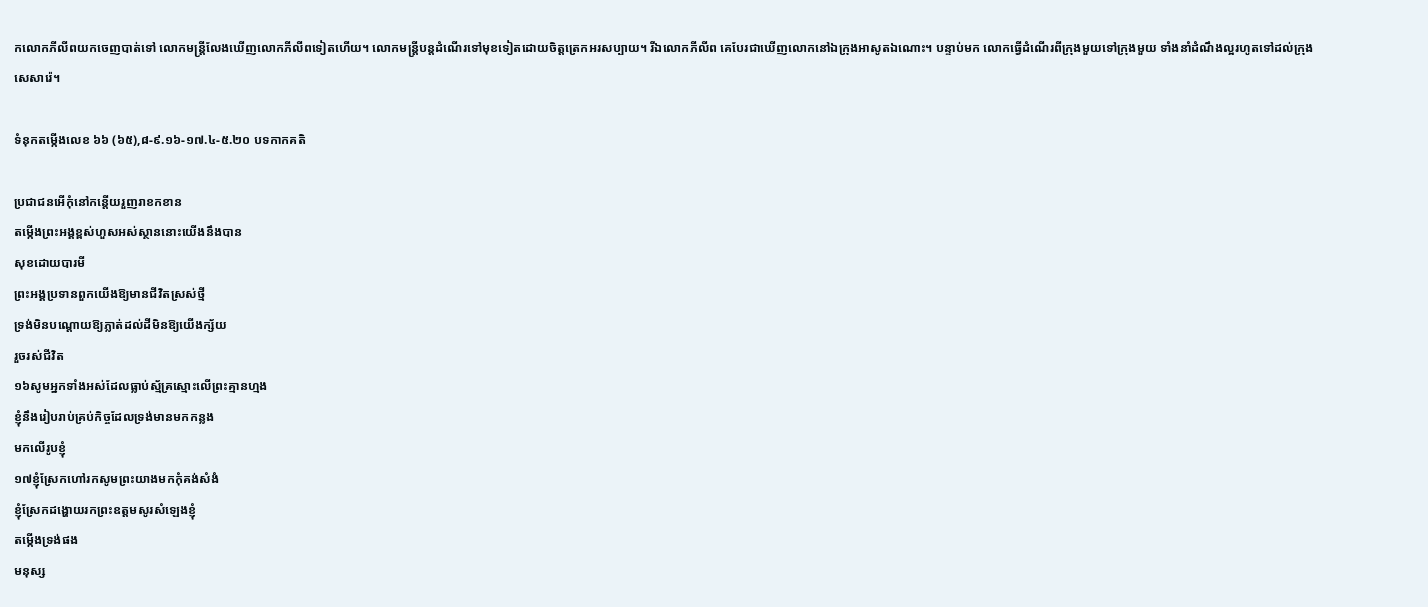កលោកភីលីពយកចេញបាត់ទៅ លោកមន្ត្រីលែងឃើញលោកភីលីពទៀតហើយ។ លោកមន្ត្រីបន្តដំណើរទៅមុខទៀតដោយចិត្តត្រេកអរសប្បាយ។ រីឯលោកភីលីព គេបែរជាឃើញលោកនៅឯក្រុងអាសូតឯណោះ។ បន្ទាប់មក លោកធ្វើដំណើរពីក្រុងមួយទៅក្រុងមួយ ទាំងនាំដំណឹងល្អរហូតទៅដល់ក្រុងសេសារ៉េ។

ទំនុកតម្កើងលេខ ៦៦ (៦៥),៨-៩.១៦-១៧.៤-៥.២០ បទកាកគតិ

ប្រជាជនអើកុំនៅកន្តើយរួញរាខកខាន
តម្កើងព្រះអង្គខ្ពស់ហួសអស់ស្ថាននោះយើងនឹងបាន
សុខដោយបារមី
ព្រះអង្គប្រទានពួកយើងឱ្យមានជីវិតស្រស់ថ្មី
ទ្រង់មិនបណ្តោយឱ្យភ្លាត់ដល់ដីមិនឱ្យយើងក្ស័យ
រួចរស់ជីវិត
១៦សូមអ្នកទាំងអស់ដែលធ្លាប់ស្ម័គ្រស្មោះលើព្រះគ្មានហ្មង
ខ្ញុំនឹងរៀបរាប់គ្រប់កិច្ចដែលទ្រង់មានមកកន្លង
មកលើរូបខ្ញុំ
១៧ខ្ញុំស្រែកហៅរកសូមព្រះយាងមកកុំគង់សំងំ
ខ្ញុំស្រែកដង្ហោយរកព្រះឧត្តមសូរសំឡេងខ្ញុំ
តម្កើងទ្រង់ផង
មនុស្ស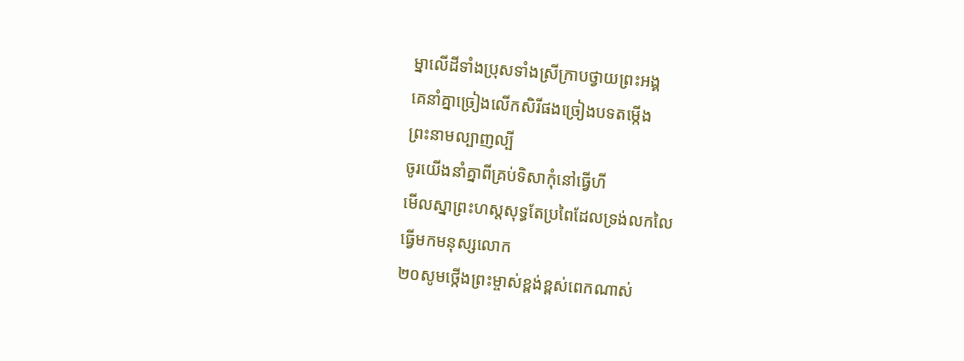ម្នាលើដីទាំងប្រុសទាំងស្រីក្រាបថ្វាយព្រះអង្គ
គេនាំគ្នាច្រៀងលើកសិរីផងច្រៀងបទតម្កើង
ព្រះនាមល្បាញល្បី
ចូរយើងនាំគ្នាពីគ្រប់ទិសាកុំនៅធ្វើហី
មើលស្នាព្រះហស្តសុទ្ធតែប្រពៃដែលទ្រង់លកលៃ
ធ្វើមកមនុស្សលោក
២០សូមថ្កើងព្រះម្ចាស់ខ្ពង់ខ្ពស់ពេកណាស់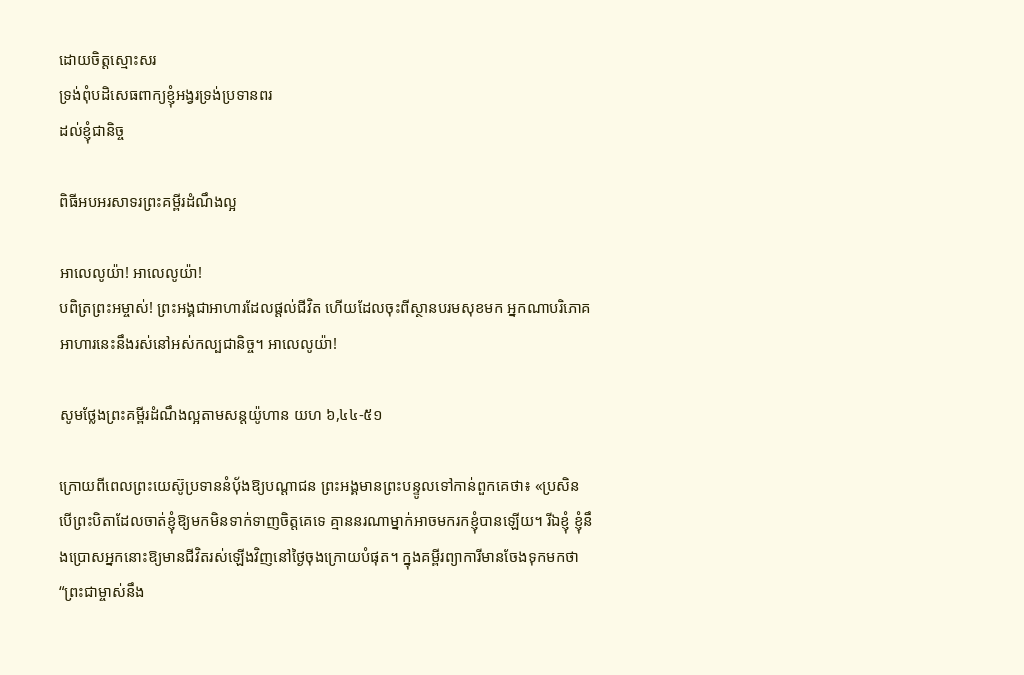ដោយចិត្តស្មោះសរ
ទ្រង់ពុំបដិសេធពាក្យខ្ញុំអង្វរទ្រង់ប្រទានពរ
ដល់ខ្ញុំជានិច្ច

ពិធីអបអរសាទរព្រះគម្ពីរដំណឹងល្អ

អាលេលូយ៉ា! អាលេលូយ៉ា!
បពិត្រព្រះអម្ចាស់! ព្រះអង្គជាអាហារដែលផ្តល់ជីវិត ហើយដែលចុះពីស្ថានបរមសុខមក អ្នកណាបរិភោគអាហារនេះនឹងរស់នៅអស់កល្បជានិច្ច។ អាលេលូយ៉ា!

សូមថ្លែងព្រះគម្ពីរដំណឹងល្អតាមសន្តយ៉ូហាន យហ ៦,៤៤-៥១

ក្រោយពីពេលព្រះយេស៊ូប្រទាននំប៉័ងឱ្យបណ្តាជន ព្រះអង្គមានព្រះបន្ទូលទៅកាន់ពួកគេថា៖ «ប្រសិនបើព្រះបិតាដែលចាត់ខ្ញុំឱ្យមកមិនទាក់ទាញចិត្តគេទេ គ្មាននរណាម្នាក់អាចមករកខ្ញុំបានឡើយ។ រីឯខ្ញុំ ខ្ញុំនឹងប្រោសអ្នកនោះឱ្យមានជីវិតរស់ឡើងវិញនៅថ្ងៃចុងក្រោយបំផុត។ ក្នុងគម្ពីរព្យាការីមានចែងទុកមកថា “ព្រះជាម្ចាស់នឹង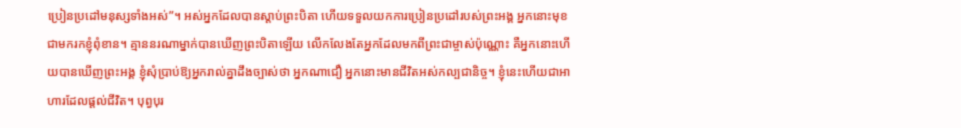ប្រៀនប្រដៅមនុស្សទាំងអស់”។ អស់អ្នកដែលបានស្តាប់ព្រះបិតា ហើយទទួលយកការប្រៀនប្រដៅរបស់ព្រះអង្គ អ្នកនោះមុខជាមករកខ្ញុំពុំខាន។ គ្មាននរណាម្នាក់បានឃើញព្រះបិតាឡើយ លើកលែងតែអ្នកដែលមកពីព្រះជាម្ចាស់ប៉ុណ្ណោះ គឺអ្នកនោះហើយបានឃើញព្រះអង្គ ខ្ញុំសុំប្រាប់ឱ្យអ្នករាល់គ្នាដឹងច្បាស់ថា អ្នកណាជឿ អ្នកនោះមានជីវិតអស់កល្បជានិច្ច។ ខ្ញុំនេះហើយជាអាហារដែលផ្តល់ជីវិត។ បុព្វបុរ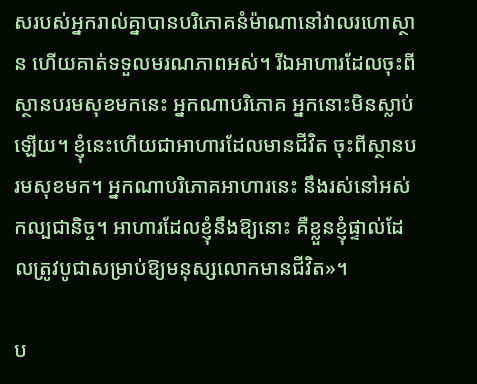សរបស់អ្នករាល់គ្នាបានបរិភោគនំម៉ាណានៅវាលរហោស្ថាន ហើយគាត់ទទួលមរណភាពអស់។ រីឯអាហារដែលចុះពីស្ថានបរមសុខមកនេះ អ្នកណាបរិភោគ អ្នកនោះមិនស្លាប់ឡើយ។ ខ្ញុំនេះហើយជាអាហារដែលមានជីវិត ចុះពីស្ថានបរមសុខមក។ អ្នកណាបរិភោគអាហារនេះ នឹងរស់នៅអស់កល្បជានិច្ច។ អាហារដែលខ្ញុំនឹងឱ្យនោះ គឺខ្លួនខ្ញុំផ្ទាល់ដែលត្រូវបូជាសម្រាប់ឱ្យមនុស្សលោកមានជីវិត»។

ប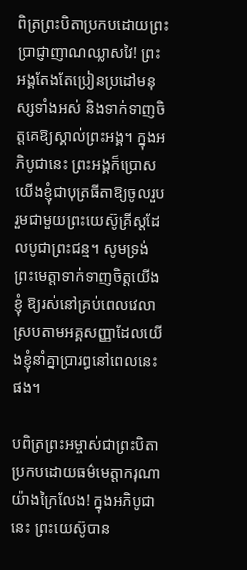ពិត្រព្រះបិតាប្រកបដោយព្រះប្រាជ្ញាញាណឈ្លាសវៃ! ព្រះអង្គតែងតែប្រៀនប្រដៅមនុស្សទាំងអស់ និងទាក់ទាញចិត្តគេឱ្យស្គាល់ព្រះអង្គ។ ក្នុងអភិបូជានេះ ព្រះអង្គក៏ប្រោសយើងខ្ញុំជាបុត្រធីតាឱ្យចូលរួបរួមជាមួយព្រះយេស៊ូគ្រីស្តដែលបូជាព្រះជន្ម។ សូមទ្រង់ព្រះមេត្តាទាក់ទាញចិត្តយើងខ្ញុំ ឱ្យរស់នៅគ្រប់ពេលវេលាស្របតាមអគ្គសញ្ញាដែលយើងខ្ញុំនាំគ្នាប្រារព្ធនៅពេលនេះផង។

បពិត្រព្រះអម្ចាស់ជាព្រះបិតាប្រកបដោយធម៌មេត្តាករុណាយ៉ាងក្រៃលែង! ក្នុងអភិបូជានេះ ព្រះយេស៊ូបាន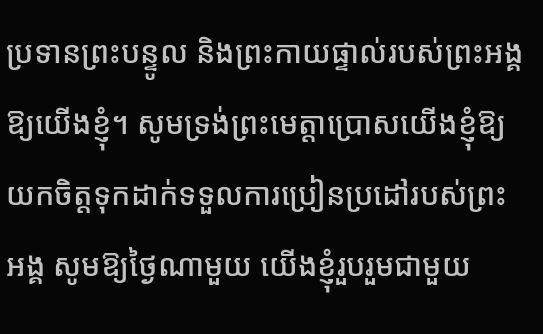ប្រទានព្រះបន្ទូល និងព្រះកាយផ្ទាល់របស់ព្រះអង្គឱ្យយើងខ្ញុំ។ សូមទ្រង់ព្រះមេត្តាប្រោសយើងខ្ញុំឱ្យយកចិត្តទុកដាក់ទទួលការប្រៀនប្រដៅរបស់ព្រះអង្គ សូមឱ្យថ្ងៃណាមួយ យើងខ្ញុំរួបរួមជាមួយ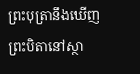ព្រះបុត្រានឹងឃើញព្រះបិតានៅស្ថា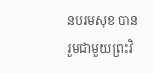នបរមសុខ បានរួមជាមួយព្រះវិ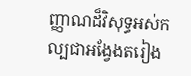ញ្ញាណដ៏វិសុទ្ធអស់កល្បជាអង្វែងតរៀង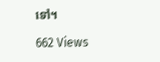ទៅ។

662 Views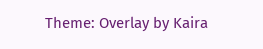Theme: Overlay by Kaira